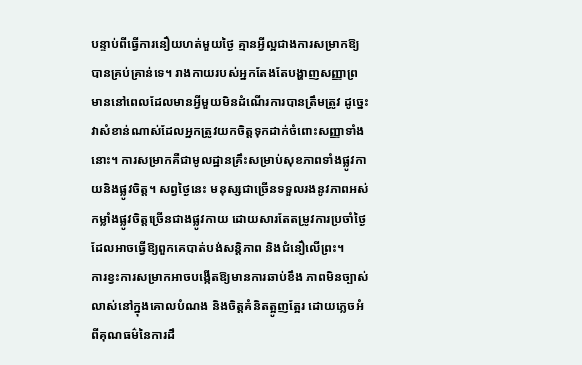បន្ទាប់ពីធ្វើការនឿយហត់មួយថ្ងៃ គ្មានអ្វីល្អជាងការសម្រាកឱ្យបានគ្រប់គ្រាន់ទេ។ រាងកាយរបស់អ្នកតែងតែបង្ហាញសញ្ញាព្រមាននៅពេលដែលមានអ្វីមួយមិនដំណើរការបានត្រឹមត្រូវ ដូច្នេះវាសំខាន់ណាស់ដែលអ្នកត្រូវយកចិត្តទុកដាក់ចំពោះសញ្ញាទាំងនោះ។ ការសម្រាកគឺជាមូលដ្ឋានគ្រឹះសម្រាប់សុខភាពទាំងផ្លូវកាយនិងផ្លូវចិត្ត។ សព្វថ្ងៃនេះ មនុស្សជាច្រើនទទួលរងនូវភាពអស់កម្លាំងផ្លូវចិត្តច្រើនជាងផ្លូវកាយ ដោយសារតែតម្រូវការប្រចាំថ្ងៃ ដែលអាចធ្វើឱ្យពួកគេបាត់បង់សន្តិភាព និងជំនឿលើព្រះ។
ការខ្វះការសម្រាកអាចបង្កើតឱ្យមានការឆាប់ខឹង ភាពមិនច្បាស់លាស់នៅក្នុងគោលបំណង និងចិត្តគំនិតត្អូញត្អែរ ដោយភ្លេចអំពីគុណធម៌នៃការដឹ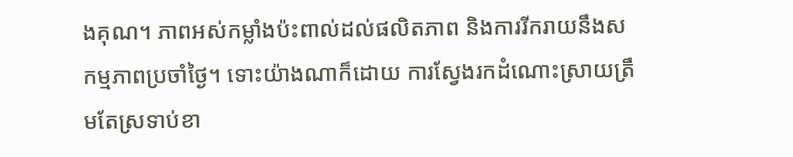ងគុណ។ ភាពអស់កម្លាំងប៉ះពាល់ដល់ផលិតភាព និងការរីករាយនឹងសកម្មភាពប្រចាំថ្ងៃ។ ទោះយ៉ាងណាក៏ដោយ ការស្វែងរកដំណោះស្រាយត្រឹមតែស្រទាប់ខា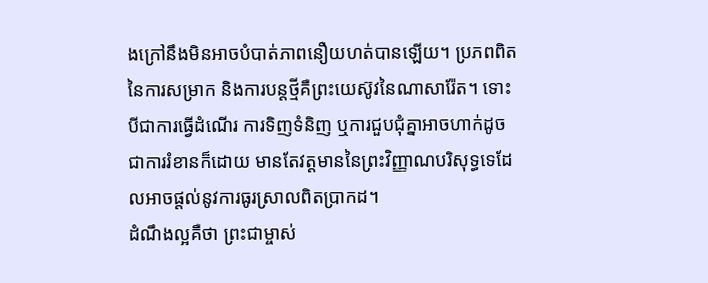ងក្រៅនឹងមិនអាចបំបាត់ភាពនឿយហត់បានឡើយ។ ប្រភពពិតនៃការសម្រាក និងការបន្តថ្មីគឺព្រះយេស៊ូវនៃណាសារ៉ែត។ ទោះបីជាការធ្វើដំណើរ ការទិញទំនិញ ឬការជួបជុំគ្នាអាចហាក់ដូចជាការរំខានក៏ដោយ មានតែវត្តមាននៃព្រះវិញ្ញាណបរិសុទ្ធទេដែលអាចផ្តល់នូវការធូរស្រាលពិតប្រាកដ។
ដំណឹងល្អគឺថា ព្រះជាម្ចាស់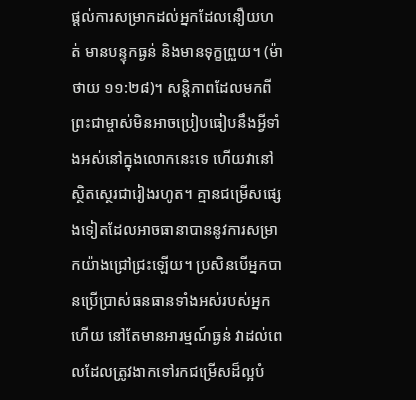ផ្តល់ការសម្រាកដល់អ្នកដែលនឿយហត់ មានបន្ទុកធ្ងន់ និងមានទុក្ខព្រួយ។ (ម៉ាថាយ ១១:២៨)។ សន្តិភាពដែលមកពីព្រះជាម្ចាស់មិនអាចប្រៀបធៀបនឹងអ្វីទាំងអស់នៅក្នុងលោកនេះទេ ហើយវានៅស្ថិតស្ថេរជារៀងរហូត។ គ្មានជម្រើសផ្សេងទៀតដែលអាចធានាបាននូវការសម្រាកយ៉ាងជ្រៅជ្រះឡើយ។ ប្រសិនបើអ្នកបានប្រើប្រាស់ធនធានទាំងអស់របស់អ្នកហើយ នៅតែមានអារម្មណ៍ធ្ងន់ វាដល់ពេលដែលត្រូវងាកទៅរកជម្រើសដ៏ល្អបំ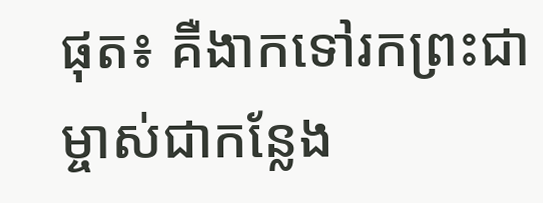ផុត៖ គឺងាកទៅរកព្រះជាម្ចាស់ជាកន្លែង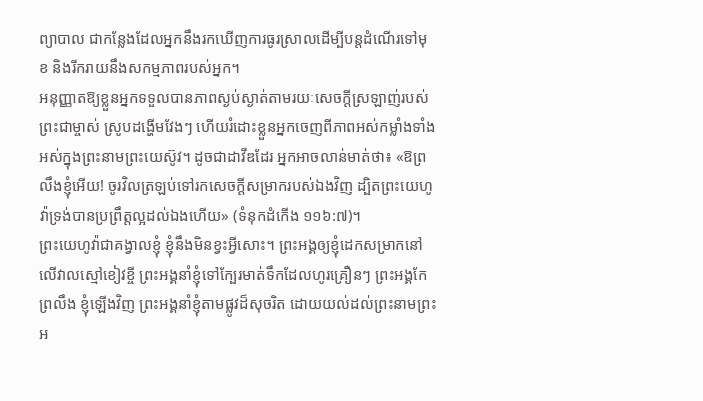ព្យាបាល ជាកន្លែងដែលអ្នកនឹងរកឃើញការធូរស្រាលដើម្បីបន្តដំណើរទៅមុខ និងរីករាយនឹងសកម្មភាពរបស់អ្នក។
អនុញ្ញាតឱ្យខ្លួនអ្នកទទួលបានភាពស្ងប់ស្ងាត់តាមរយៈសេចក្តីស្រឡាញ់របស់ព្រះជាម្ចាស់ ស្រូបដង្ហើមវែងៗ ហើយរំដោះខ្លួនអ្នកចេញពីភាពអស់កម្លាំងទាំងអស់ក្នុងព្រះនាមព្រះយេស៊ូវ។ ដូចជាដាវីឌដែរ អ្នកអាចលាន់មាត់ថា៖ «ឱព្រលឹងខ្ញុំអើយ! ចូរវិលត្រឡប់ទៅរកសេចក្ដីសម្រាករបស់ឯងវិញ ដ្បិតព្រះយេហូវ៉ាទ្រង់បានប្រព្រឹត្តល្អដល់ឯងហើយ» (ទំនុកដំកើង ១១៦:៧)។
ព្រះយេហូវ៉ាជាគង្វាលខ្ញុំ ខ្ញុំនឹងមិនខ្វះអ្វីសោះ។ ព្រះអង្គឲ្យខ្ញុំដេកសម្រាកនៅលើវាលស្មៅខៀវខ្ចី ព្រះអង្គនាំខ្ញុំទៅក្បែរមាត់ទឹកដែលហូរគ្រឿនៗ ព្រះអង្គកែព្រលឹង ខ្ញុំឡើងវិញ ព្រះអង្គនាំខ្ញុំតាមផ្លូវដ៏សុចរិត ដោយយល់ដល់ព្រះនាមព្រះអ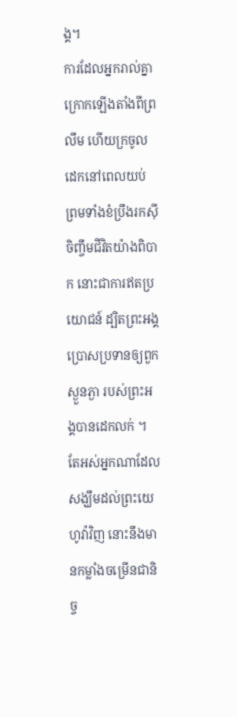ង្គ។
ការដែលអ្នករាល់គ្នាក្រោកឡើងតាំងពីព្រលឹម ហើយក្រចូលដេកនៅពេលយប់ ព្រមទាំងខំប្រឹងរកស៊ីចិញ្ចឹមជីវិតយ៉ាងពិបាក នោះជាការឥតប្រយោជន៍ ដ្បិតព្រះអង្គប្រោសប្រទានឲ្យពួកស្ងួនភ្ងា របស់ព្រះអង្គបានដេកលក់ ។
តែអស់អ្នកណាដែលសង្ឃឹមដល់ព្រះយេហូវ៉ាវិញ នោះនឹងមានកម្លាំងចម្រើនជានិច្ច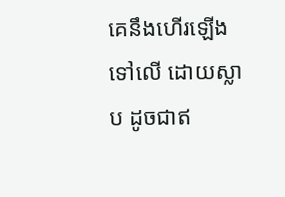គេនឹងហើរឡើងទៅលើ ដោយស្លាប ដូចជាឥ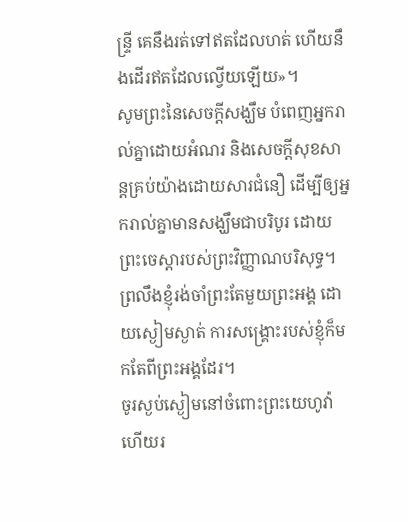ន្ទ្រី គេនឹងរត់ទៅឥតដែលហត់ ហើយនឹងដើរឥតដែលល្វើយឡើយ»។
សូមព្រះនៃសេចក្តីសង្ឃឹម បំពេញអ្នករាល់គ្នាដោយអំណរ និងសេចក្តីសុខសាន្តគ្រប់យ៉ាងដោយសារជំនឿ ដើម្បីឲ្យអ្នករាល់គ្នាមានសង្ឃឹមជាបរិបូរ ដោយព្រះចេស្តារបស់ព្រះវិញ្ញាណបរិសុទ្ធ។
ព្រលឹងខ្ញុំរង់ចាំព្រះតែមួយព្រះអង្គ ដោយស្ងៀមស្ងាត់ ការសង្គ្រោះរបស់ខ្ញុំក៏មកតែពីព្រះអង្គដែរ។
ចូរស្ងប់ស្ងៀមនៅចំពោះព្រះយេហូវ៉ា ហើយរ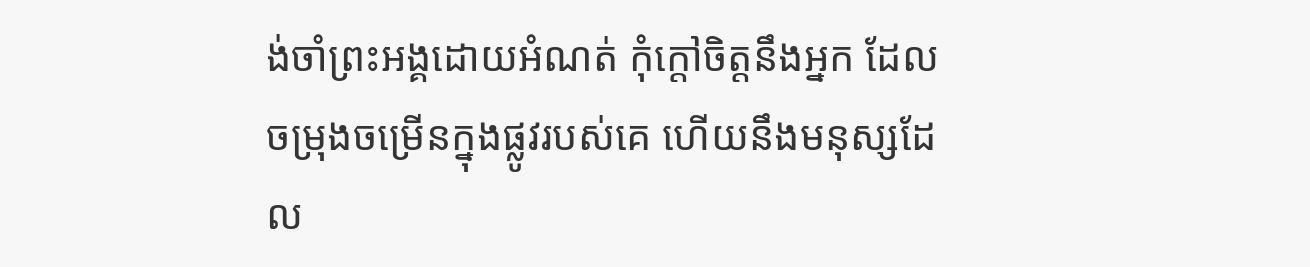ង់ចាំព្រះអង្គដោយអំណត់ កុំក្តៅចិត្តនឹងអ្នក ដែលចម្រុងចម្រើនក្នុងផ្លូវរបស់គេ ហើយនឹងមនុស្សដែល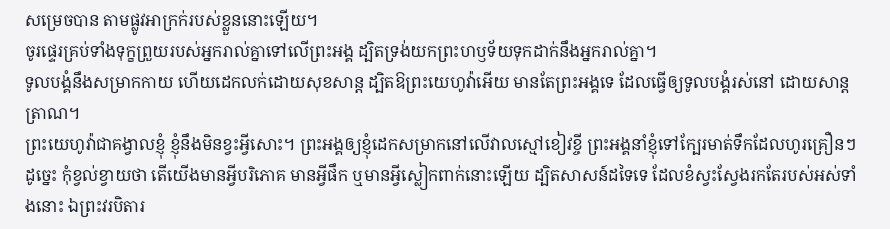សម្រេចបាន តាមផ្លូវអាក្រក់របស់ខ្លួននោះឡើយ។
ចូរផ្ទេរគ្រប់ទាំងទុក្ខព្រួយរបស់អ្នករាល់គ្នាទៅលើព្រះអង្គ ដ្បិតទ្រង់យកព្រះហឫទ័យទុកដាក់នឹងអ្នករាល់គ្នា។
ទូលបង្គំនឹងសម្រាកកាយ ហើយដេកលក់ដោយសុខសាន្ត ដ្បិតឱព្រះយេហូវ៉ាអើយ មានតែព្រះអង្គទេ ដែលធ្វើឲ្យទូលបង្គំរស់នៅ ដោយសាន្តត្រាណ។
ព្រះយេហូវ៉ាជាគង្វាលខ្ញុំ ខ្ញុំនឹងមិនខ្វះអ្វីសោះ។ ព្រះអង្គឲ្យខ្ញុំដេកសម្រាកនៅលើវាលស្មៅខៀវខ្ចី ព្រះអង្គនាំខ្ញុំទៅក្បែរមាត់ទឹកដែលហូរគ្រឿនៗ
ដូច្នេះ កុំខ្វល់ខ្វាយថា តើយើងមានអ្វីបរិភោគ មានអ្វីផឹក ឬមានអ្វីស្លៀកពាក់នោះឡើយ ដ្បិតសាសន៍ដទៃទេ ដែលខំស្វះស្វែងរកតែរបស់អស់ទាំងនោះ ឯព្រះវរបិតារ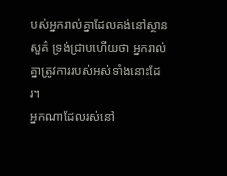បស់អ្នករាល់គ្នាដែលគង់នៅស្ថានសួគ៌ ទ្រង់ជ្រាបហើយថា អ្នករាល់គ្នាត្រូវការរបស់អស់ទាំងនោះដែរ។
អ្នកណាដែលរស់នៅ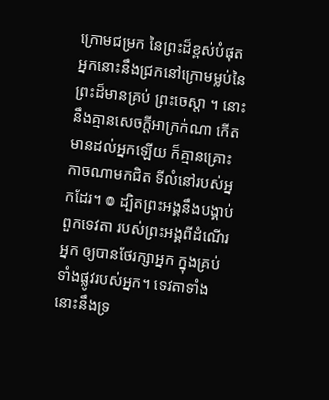ក្រោមជម្រក នៃព្រះដ៏ខ្ពស់បំផុត អ្នកនោះនឹងជ្រកនៅក្រោមម្លប់នៃព្រះដ៏មានគ្រប់ ព្រះចេស្តា ។ នោះនឹងគ្មានសេចក្ដីអាក្រក់ណា កើតមានដល់អ្នកឡើយ ក៏គ្មានគ្រោះកាចណាមកជិត ទីលំនៅរបស់អ្នកដែរ។ ៙ ដ្បិតព្រះអង្គនឹងបង្គាប់ពួកទេវតា របស់ព្រះអង្គពីដំណើរអ្នក ឲ្យបានថែរក្សាអ្នក ក្នុងគ្រប់ទាំងផ្លូវរបស់អ្នក។ ទេវតាទាំងនោះនឹងទ្រ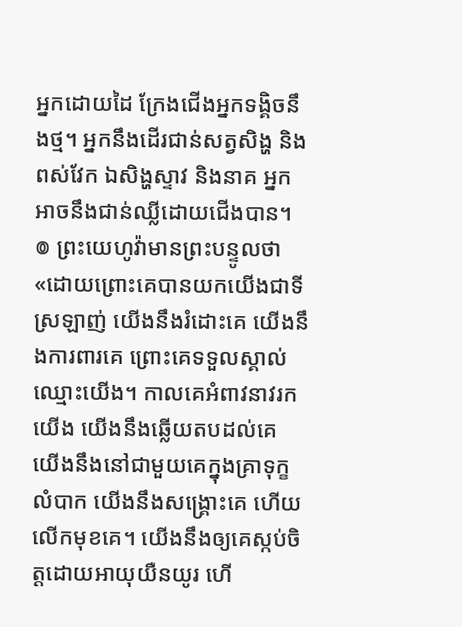អ្នកដោយដៃ ក្រែងជើងអ្នកទង្គិចនឹងថ្ម។ អ្នកនឹងដើរជាន់សត្វសិង្ហ និងពស់វែក ឯសិង្ហស្ទាវ និងនាគ អ្នកអាចនឹងជាន់ឈ្លីដោយជើងបាន។ ៙ ព្រះយេហូវ៉ាមានព្រះបន្ទូលថា «ដោយព្រោះគេបានយកយើងជាទីស្រឡាញ់ យើងនឹងរំដោះគេ យើងនឹងការពារគេ ព្រោះគេទទួលស្គាល់ឈ្មោះយើង។ កាលគេអំពាវនាវរកយើង យើងនឹងឆ្លើយតបដល់គេ យើងនឹងនៅជាមួយគេក្នុងគ្រាទុក្ខលំបាក យើងនឹងសង្គ្រោះគេ ហើយលើកមុខគេ។ យើងនឹងឲ្យគេស្កប់ចិត្តដោយអាយុយឺនយូរ ហើ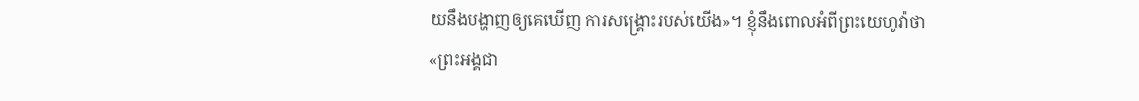យនឹងបង្ហាញឲ្យគេឃើញ ការសង្គ្រោះរបស់យើង»។ ខ្ញុំនឹងពោលអំពីព្រះយេហូវ៉ាថា «ព្រះអង្គជា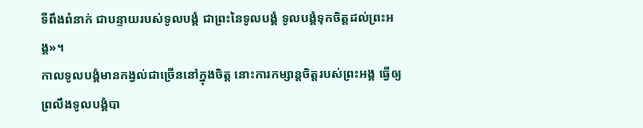ទីពឹងពំនាក់ ជាបន្ទាយរបស់ទូលបង្គំ ជាព្រះនៃទូលបង្គំ ទូលបង្គំទុកចិត្តដល់ព្រះអង្គ»។
កាលទូលបង្គំមានកង្វល់ជាច្រើននៅក្នុងចិត្ត នោះការកម្សាន្តចិត្តរបស់ព្រះអង្គ ធ្វើឲ្យព្រលឹងទូលបង្គំបា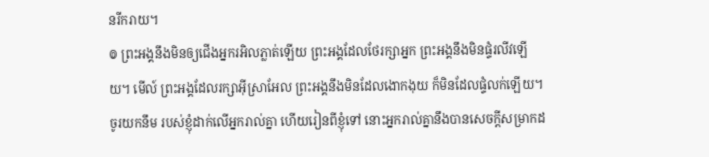នរីករាយ។
៙ ព្រះអង្គនឹងមិនឲ្យជើងអ្នករអិលភ្លាត់ឡើយ ព្រះអង្គដែលថែរក្សាអ្នក ព្រះអង្គនឹងមិនផ្ទំរលីវឡើយ។ មើល៍ ព្រះអង្គដែលរក្សាអ៊ីស្រាអែល ព្រះអង្គនឹងមិនដែលងោកងុយ ក៏មិនដែលផ្ទំលក់ឡើយ។
ចូរយកនឹម របស់ខ្ញុំដាក់លើអ្នករាល់គ្នា ហើយរៀនពីខ្ញុំទៅ នោះអ្នករាល់គ្នានឹងបានសេចក្តីសម្រាកដ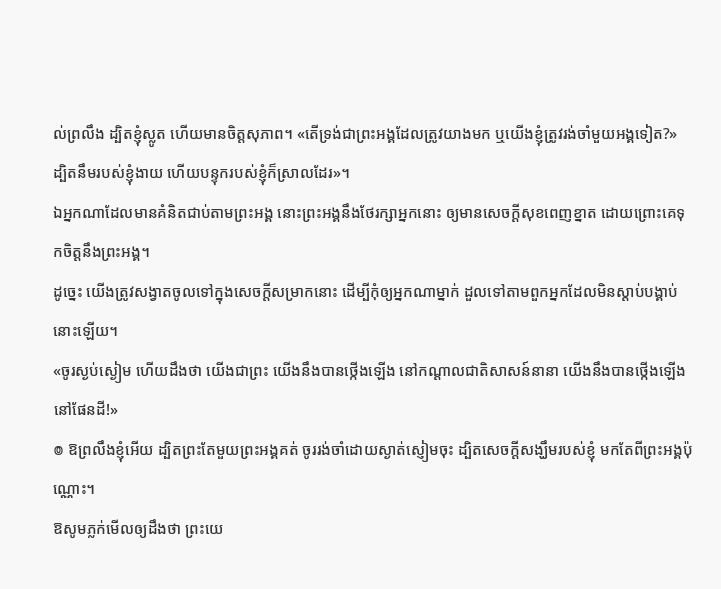ល់ព្រលឹង ដ្បិតខ្ញុំស្លូត ហើយមានចិត្តសុភាព។ «តើទ្រង់ជាព្រះអង្គដែលត្រូវយាងមក ឬយើងខ្ញុំត្រូវរង់ចាំមួយអង្គទៀត?» ដ្បិតនឹមរបស់ខ្ញុំងាយ ហើយបន្ទុករបស់ខ្ញុំក៏ស្រាលដែរ»។
ឯអ្នកណាដែលមានគំនិតជាប់តាមព្រះអង្គ នោះព្រះអង្គនឹងថែរក្សាអ្នកនោះ ឲ្យមានសេចក្ដីសុខពេញខ្នាត ដោយព្រោះគេទុកចិត្តនឹងព្រះអង្គ។
ដូច្នេះ យើងត្រូវសង្វាតចូលទៅក្នុងសេចក្ដីសម្រាកនោះ ដើម្បីកុំឲ្យអ្នកណាម្នាក់ ដួលទៅតាមពួកអ្នកដែលមិនស្ដាប់បង្គាប់នោះឡើយ។
«ចូរស្ងប់ស្ងៀម ហើយដឹងថា យើងជាព្រះ យើងនឹងបានថ្កើងឡើង នៅកណ្ដាលជាតិសាសន៍នានា យើងនឹងបានថ្កើងឡើងនៅផែនដី!»
៙ ឱព្រលឹងខ្ញុំអើយ ដ្បិតព្រះតែមួយព្រះអង្គគត់ ចូររង់ចាំដោយស្ងាត់ស្ញៀមចុះ ដ្បិតសេចក្ដីសង្ឃឹមរបស់ខ្ញុំ មកតែពីព្រះអង្គប៉ុណ្ណោះ។
ឱសូមភ្លក់មើលឲ្យដឹងថា ព្រះយេ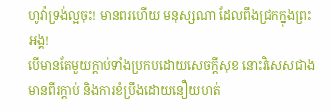ហូវ៉ាទ្រង់ល្អចុះ! មានពរហើយ មនុស្សណា ដែលពឹងជ្រកក្នុងព្រះអង្គ!
បើមានតែមួយក្តាប់ទាំងប្រកបដោយសេចក្ដីសុខ នោះវិសេសជាងមានពីរក្តាប់ និងការខំប្រឹងដោយនឿយហត់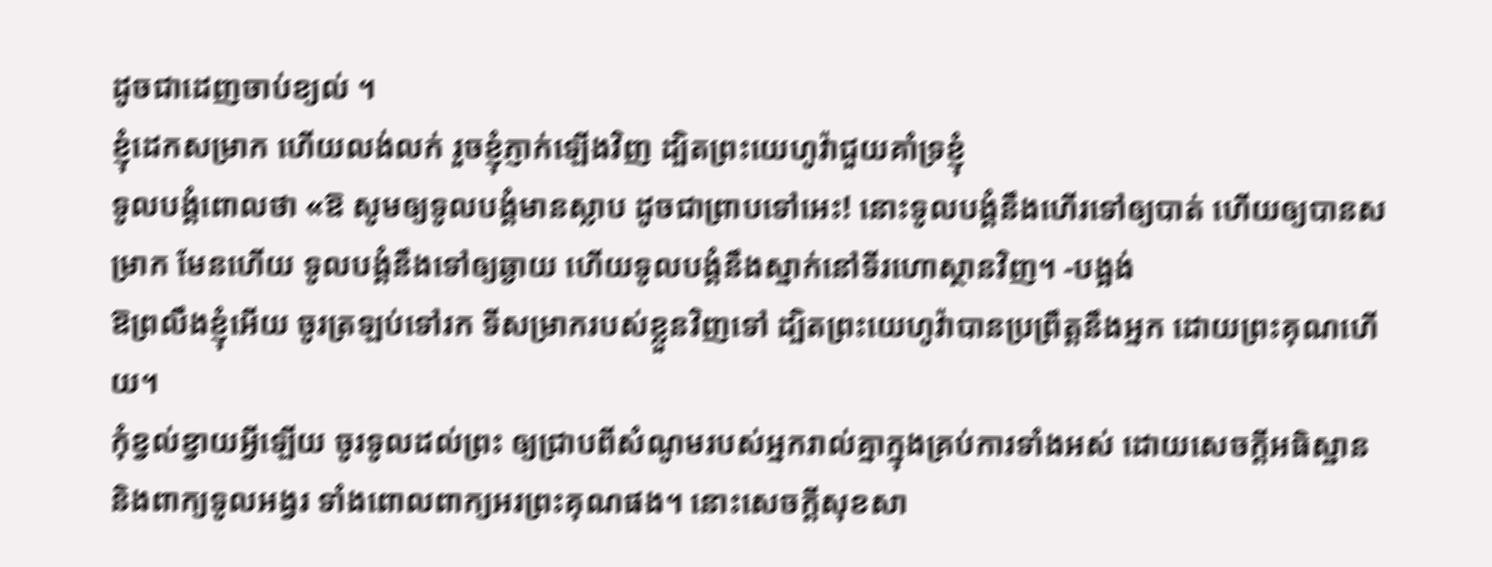ដូចជាដេញចាប់ខ្យល់ ។
ខ្ញុំដេកសម្រាក ហើយលង់លក់ រួចខ្ញុំភ្ញាក់ឡើងវិញ ដ្បិតព្រះយេហូវ៉ាជួយគាំទ្រខ្ញុំ
ទូលបង្គំពោលថា «ឱ សូមឲ្យទូលបង្គំមានស្លាប ដូចជាព្រាបទៅអេះ! នោះទូលបង្គំនឹងហើរទៅឲ្យបាត់ ហើយឲ្យបានសម្រាក មែនហើយ ទូលបង្គំនឹងទៅឲ្យឆ្ងាយ ហើយទូលបង្គំនឹងស្នាក់នៅទីរហោស្ថានវិញ។ -បង្អង់
ឱព្រលឹងខ្ញុំអើយ ចូរត្រឡប់ទៅរក ទីសម្រាករបស់ខ្លួនវិញទៅ ដ្បិតព្រះយេហូវ៉ាបានប្រព្រឹត្តនឹងអ្នក ដោយព្រះគុណហើយ។
កុំខ្វល់ខ្វាយអ្វីឡើយ ចូរទូលដល់ព្រះ ឲ្យជ្រាបពីសំណូមរបស់អ្នករាល់គ្នាក្នុងគ្រប់ការទាំងអស់ ដោយសេចក្ដីអធិស្ឋាន និងពាក្យទូលអង្វរ ទាំងពោលពាក្យអរព្រះគុណផង។ នោះសេចក្ដីសុខសា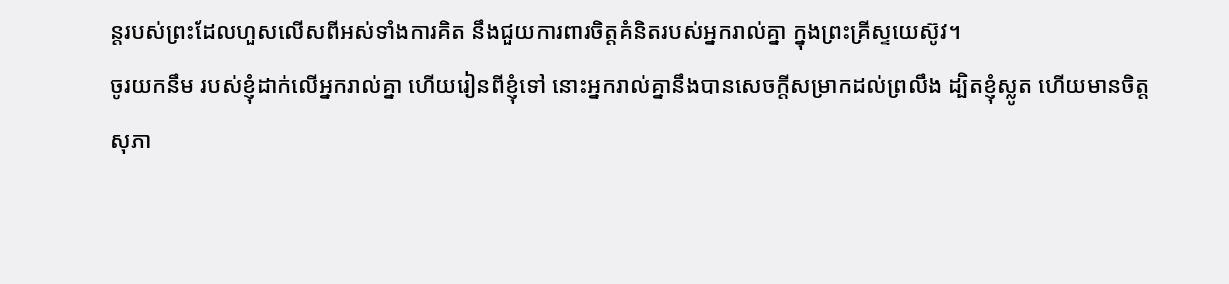ន្តរបស់ព្រះដែលហួសលើសពីអស់ទាំងការគិត នឹងជួយការពារចិត្តគំនិតរបស់អ្នករាល់គ្នា ក្នុងព្រះគ្រីស្ទយេស៊ូវ។
ចូរយកនឹម របស់ខ្ញុំដាក់លើអ្នករាល់គ្នា ហើយរៀនពីខ្ញុំទៅ នោះអ្នករាល់គ្នានឹងបានសេចក្តីសម្រាកដល់ព្រលឹង ដ្បិតខ្ញុំស្លូត ហើយមានចិត្តសុភា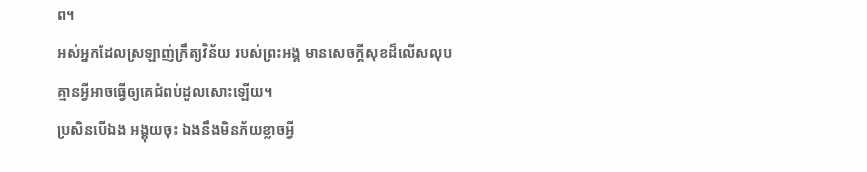ព។
អស់អ្នកដែលស្រឡាញ់ក្រឹត្យវិន័យ របស់ព្រះអង្គ មានសេចក្ដីសុខដ៏លើសលុប គ្មានអ្វីអាចធ្វើឲ្យគេជំពប់ដួលសោះឡើយ។
ប្រសិនបើឯង អង្គុយចុះ ឯងនឹងមិនភ័យខ្លាចអ្វី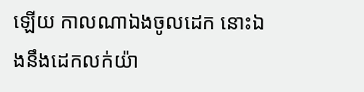ឡើយ កាលណាឯងចូលដេក នោះឯងនឹងដេកលក់យ៉ា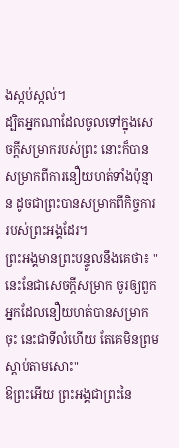ងស្កប់ស្កល់។
ដ្បិតអ្នកណាដែលចូលទៅក្នុងសេចក្ដីសម្រាករបស់ព្រះ នោះក៏បានសម្រាកពីការនឿយហត់ទាំងប៉ុន្មាន ដូចជាព្រះបានសម្រាកពីកិច្ចការរបស់ព្រះអង្គដែរ។
ព្រះអង្គមានព្រះបន្ទូលនឹងគេថា៖ "នេះនែជាសេចក្ដីសម្រាក ចូរឲ្យពួកអ្នកដែលនឿយហត់បានសម្រាកចុះ នេះជាទីលំហើយ តែគេមិនព្រមស្តាប់តាមសោះ"
ឱព្រះអើយ ព្រះអង្គជាព្រះនៃ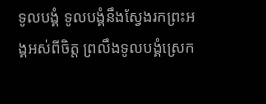ទូលបង្គំ ទូលបង្គំនឹងស្វែងរកព្រះអង្គអស់ពីចិត្ត ព្រលឹងទូលបង្គំស្រេក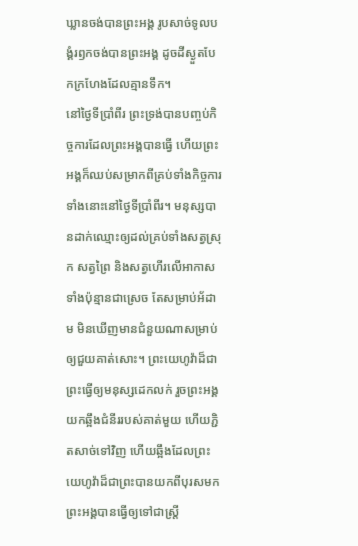ឃ្លានចង់បានព្រះអង្គ រូបសាច់ទូលបង្គំរឭកចង់បានព្រះអង្គ ដូចដីស្ងួតបែកក្រហែងដែលគ្មានទឹក។
នៅថ្ងៃទីប្រាំពីរ ព្រះទ្រង់បានបញ្ចប់កិច្ចការដែលព្រះអង្គបានធ្វើ ហើយព្រះអង្គក៏ឈប់សម្រាកពីគ្រប់ទាំងកិច្ចការទាំងនោះនៅថ្ងៃទីប្រាំពីរ។ មនុស្សបានដាក់ឈ្មោះឲ្យដល់គ្រប់ទាំងសត្វស្រុក សត្វព្រៃ និងសត្វហើរលើអាកាសទាំងប៉ុន្មានជាស្រេច តែសម្រាប់អ័ដាម មិនឃើញមានជំនួយណាសម្រាប់ឲ្យជួយគាត់សោះ។ ព្រះយេហូវ៉ាដ៏ជាព្រះធ្វើឲ្យមនុស្សដេកលក់ រួចព្រះអង្គយកឆ្អឹងជំនីររបស់គាត់មួយ ហើយភ្ជិតសាច់ទៅវិញ ហើយឆ្អឹងដែលព្រះយេហូវ៉ាដ៏ជាព្រះបានយកពីបុរសមក ព្រះអង្គបានធ្វើឲ្យទៅជាស្ត្រី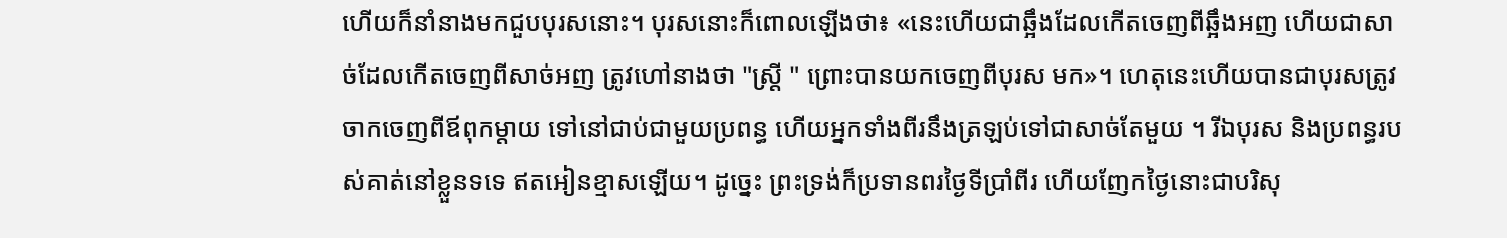ហើយក៏នាំនាងមកជួបបុរសនោះ។ បុរសនោះក៏ពោលឡើងថា៖ «នេះហើយជាឆ្អឹងដែលកើតចេញពីឆ្អឹងអញ ហើយជាសាច់ដែលកើតចេញពីសាច់អញ ត្រូវហៅនាងថា "ស្ត្រី " ព្រោះបានយកចេញពីបុរស មក»។ ហេតុនេះហើយបានជាបុរសត្រូវចាកចេញពីឪពុកម្តាយ ទៅនៅជាប់ជាមួយប្រពន្ធ ហើយអ្នកទាំងពីរនឹងត្រឡប់ទៅជាសាច់តែមួយ ។ រីឯបុរស និងប្រពន្ធរបស់គាត់នៅខ្លួនទទេ ឥតអៀនខ្មាសឡើយ។ ដូច្នេះ ព្រះទ្រង់ក៏ប្រទានពរថ្ងៃទីប្រាំពីរ ហើយញែកថ្ងៃនោះជាបរិសុ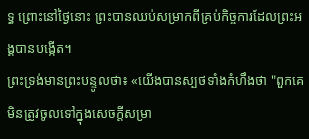ទ្ធ ព្រោះនៅថ្ងៃនោះ ព្រះបានឈប់សម្រាកពីគ្រប់កិច្ចការដែលព្រះអង្គបានបង្កើត។
ព្រះទ្រង់មានព្រះបន្ទូលថា៖ «យើងបានស្បថទាំងកំហឹងថា "ពួកគេមិនត្រូវចូលទៅក្នុងសេចក្ដីសម្រា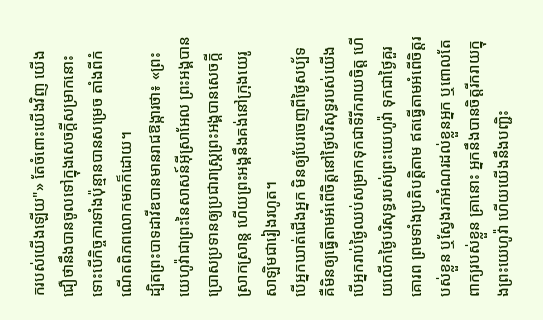ករបស់យើងឡើយ"» តែចំពោះយើងវិញ យើងជឿថានឹងបានចូលទៅក្នុងសេចក្ដីសម្រាកនោះ ទោះបើកិច្ចការទាំងប៉ុន្មានបានសម្រេច តាំងពីកំណើតពិភពលោកមកក៏ដោយ។
ដ្បិតព្រះបាទដាវីឌបានមានរាជឱង្ការថា៖ «ព្រះយេហូវ៉ាជាព្រះនៃសាសន៍អ៊ីស្រាអែល ព្រះអង្គបានប្រោសប្រទានឲ្យប្រជារាស្ត្រព្រះអង្គបានសេចក្ដីស្រាកស្រាន្ត ហើយព្រះអង្គនឹងគង់នៅក្រុងយេរូសាឡិមជារៀងរហូត។
បើអ្នកឃាត់ជើងអ្នក មិនឲ្យបែរចេញពីថ្ងៃសប្ប័ទ គឺមិនឲ្យធ្វើតាមអំពើចិត្តនៅថ្ងៃបរិសុទ្ធរបស់យើង បើអ្នករាប់ថ្ងៃឈប់សម្រាកទុកជាទីរីករាយចិត្ត ហើយលើកថ្ងៃបរិសុទ្ធរបស់ព្រះយេហូវ៉ា ទុកជាថ្ងៃគួរគោរព ព្រមទាំងប្រតិបត្តិតាម ឥតធ្វើតាមអំពើចិត្តរបស់ខ្លួន ឬស្វែងរកអំណរដល់ខ្លួនអ្នក ឬពោលតែពាក្យរបស់ខ្លួន គ្រានោះ អ្នកនឹងបានចិត្តរីករាយក្នុងព្រះយេហូវ៉ា ហើយយើងនឹងបញ្ជិះ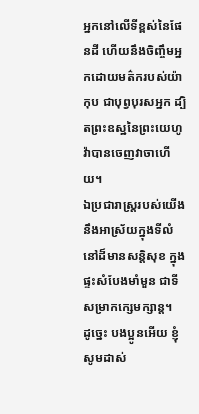អ្នកនៅលើទីខ្ពស់នៃផែនដី ហើយនឹងចិញ្ចឹមអ្នកដោយមត៌ករបស់យ៉ាកុប ជាបុព្វបុរសអ្នក ដ្បិតព្រះឧស្ឋនៃព្រះយេហូវ៉ាបានចេញវាចាហើយ។
ឯប្រជារាស្ត្ររបស់យើង នឹងអាស្រ័យក្នុងទីលំនៅដ៏មានសន្តិសុខ ក្នុងផ្ទះសំបែងមាំមួន ជាទីសម្រាកក្សេមក្សាន្ត។
ដូច្នេះ បងប្អូនអើយ ខ្ញុំសូមដាស់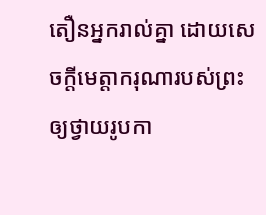តឿនអ្នករាល់គ្នា ដោយសេចក្តីមេត្តាករុណារបស់ព្រះ ឲ្យថ្វាយរូបកា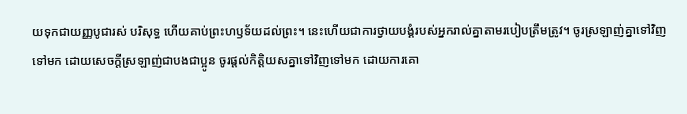យទុកជាយញ្ញបូជារស់ បរិសុទ្ធ ហើយគាប់ព្រះហឫទ័យដល់ព្រះ។ នេះហើយជាការថ្វាយបង្គំរបស់អ្នករាល់គ្នាតាមរបៀបត្រឹមត្រូវ។ ចូរស្រឡាញ់គ្នាទៅវិញទៅមក ដោយសេចក្ដីស្រឡាញ់ជាបងជាប្អូន ចូរផ្តល់កិត្តិយសគ្នាទៅវិញទៅមក ដោយការគោ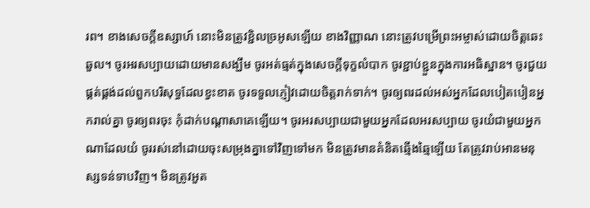រព។ ខាងសេចក្ដីឧស្សាហ៍ នោះមិនត្រូវខ្ជិលច្រអូសឡើយ ខាងវិញ្ញាណ នោះត្រូវបម្រើព្រះអម្ចាស់ដោយចិត្តឆេះឆួល។ ចូរអរសប្បាយដោយមានសង្ឃឹម ចូរអត់ធ្មត់ក្នុងសេចក្តីទុក្ខលំបាក ចូរខ្ជាប់ខ្ជួនក្នុងការអធិស្ឋាន។ ចូរជួយផ្គត់ផ្គង់ដល់ពួកបរិសុទ្ធដែលខ្វះខាត ចូរទទួលភ្ញៀវដោយចិត្តរាក់ទាក់។ ចូរឲ្យពរដល់អស់អ្នកដែលបៀតបៀនអ្នករាល់គ្នា ចូរឲ្យពរចុះ កុំដាក់បណ្ដាសាគេឡើយ។ ចូរអរសប្បាយជាមួយអ្នកដែលអរសប្បាយ ចូរយំជាមួយអ្នកណាដែលយំ ចូររស់នៅដោយចុះសម្រុងគ្នាទៅវិញទៅមក មិនត្រូវមានគំនិតឆ្មើងឆ្មៃឡើយ តែត្រូវរាប់អានមនុស្សទន់ទាបវិញ។ មិនត្រូវអួត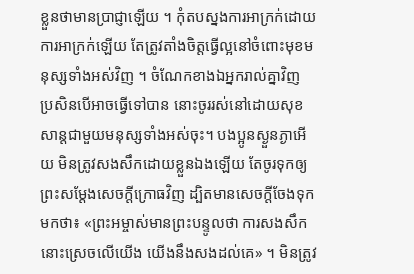ខ្លួនថាមានប្រាជ្ញាឡើយ ។ កុំតបស្នងការអាក្រក់ដោយការអាក្រក់ឡើយ តែត្រូវតាំងចិត្តធ្វើល្អនៅចំពោះមុខមនុស្សទាំងអស់វិញ ។ ចំណែកខាងឯអ្នករាល់គ្នាវិញ ប្រសិនបើអាចធ្វើទៅបាន នោះចូររស់នៅដោយសុខសាន្តជាមួយមនុស្សទាំងអស់ចុះ។ បងប្អូនស្ងួនភ្ងាអើយ មិនត្រូវសងសឹកដោយខ្លួនឯងឡើយ តែចូរទុកឲ្យព្រះសម្ដែងសេចក្ដីក្រោធវិញ ដ្បិតមានសេចក្តីចែងទុកមកថា៖ «ព្រះអម្ចាស់មានព្រះបន្ទូលថា ការសងសឹកនោះស្រេចលើយើង យើងនឹងសងដល់គេ» ។ មិនត្រូវ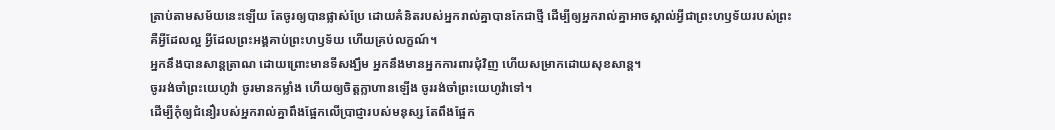ត្រាប់តាមសម័យនេះឡើយ តែចូរឲ្យបានផ្លាស់ប្រែ ដោយគំនិតរបស់អ្នករាល់គ្នាបានកែជាថ្មី ដើម្បីឲ្យអ្នករាល់គ្នាអាចស្គាល់អ្វីជាព្រះហឫទ័យរបស់ព្រះ គឺអ្វីដែលល្អ អ្វីដែលព្រះអង្គគាប់ព្រះហឫទ័យ ហើយគ្រប់លក្ខណ៍។
អ្នកនឹងបានសាន្តត្រាណ ដោយព្រោះមានទីសង្ឃឹម អ្នកនឹងមានអ្នកការពារជុំវិញ ហើយសម្រាកដោយសុខសាន្ត។
ចូររង់ចាំព្រះយេហូវ៉ា ចូរមានកម្លាំង ហើយឲ្យចិត្តក្លាហានឡើង ចូររង់ចាំព្រះយេហូវ៉ាទៅ។
ដើម្បីកុំឲ្យជំនឿរបស់អ្នករាល់គ្នាពឹងផ្អែកលើប្រាជ្ញារបស់មនុស្ស តែពឹងផ្អែក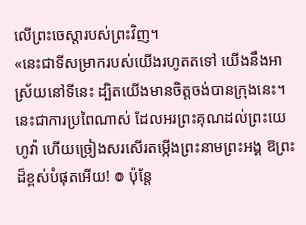លើព្រះចេស្តារបស់ព្រះវិញ។
«នេះជាទីសម្រាករបស់យើងរហូតតទៅ យើងនឹងអាស្រ័យនៅទីនេះ ដ្បិតយើងមានចិត្តចង់បានក្រុងនេះ។
នេះជាការប្រពៃណាស់ ដែលអរព្រះគុណដល់ព្រះយេហូវ៉ា ហើយច្រៀងសរសើរតម្កើងព្រះនាមព្រះអង្គ ឱព្រះដ៏ខ្ពស់បំផុតអើយ! ៙ ប៉ុន្ដែ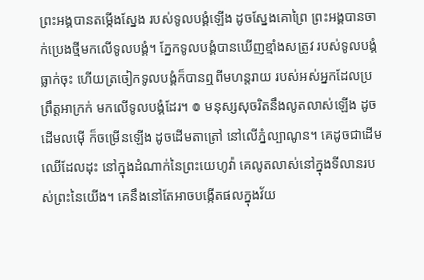ព្រះអង្គបានតម្កើងស្នែង របស់ទូលបង្គំឡើង ដូចស្នែងគោព្រៃ ព្រះអង្គបានចាក់ប្រេងថ្មីមកលើទូលបង្គំ។ ភ្នែកទូលបង្គំបានឃើញខ្មាំងសត្រូវ របស់ទូលបង្គំធ្លាក់ចុះ ហើយត្រចៀកទូលបង្គំក៏បានឮពីមហន្តរាយ របស់អស់អ្នកដែលប្រព្រឹត្តអាក្រក់ មកលើទូលបង្គំដែរ។ ៙ មនុស្សសុចរិតនឹងលូតលាស់ឡើង ដូចដើមលម៉ើ ក៏ចម្រើនឡើង ដូចដើមតាត្រៅ នៅលើភ្នំល្បាណូន។ គេដូចជាដើមឈើដែលដុះ នៅក្នុងដំណាក់នៃព្រះយេហូវ៉ា គេលូតលាស់នៅក្នុងទីលានរបស់ព្រះនៃយើង។ គេនឹងនៅតែអាចបង្កើតផលក្នុងវ័យ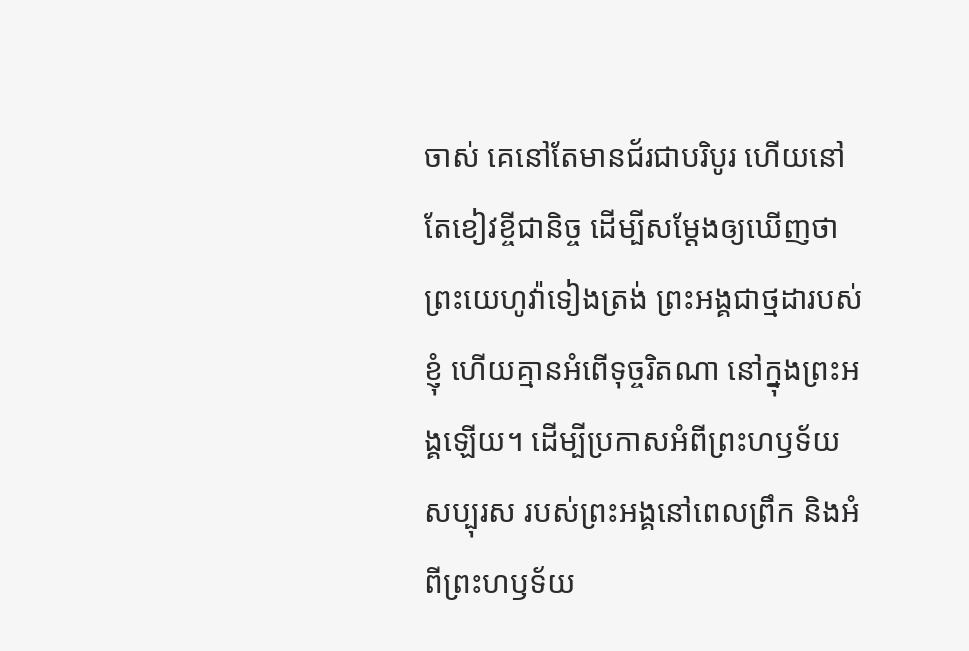ចាស់ គេនៅតែមានជ័រជាបរិបូរ ហើយនៅតែខៀវខ្ចីជានិច្ច ដើម្បីសម្ដែងឲ្យឃើញថា ព្រះយេហូវ៉ាទៀងត្រង់ ព្រះអង្គជាថ្មដារបស់ខ្ញុំ ហើយគ្មានអំពើទុច្ចរិតណា នៅក្នុងព្រះអង្គឡើយ។ ដើម្បីប្រកាសអំពីព្រះហឫទ័យសប្បុរស របស់ព្រះអង្គនៅពេលព្រឹក និងអំពីព្រះហឫទ័យ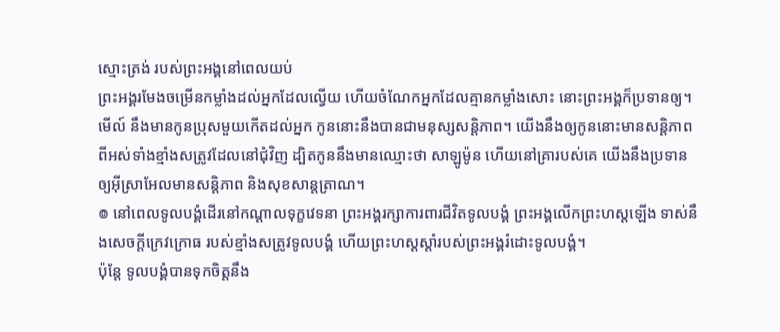ស្មោះត្រង់ របស់ព្រះអង្គនៅពេលយប់
ព្រះអង្គរមែងចម្រើនកម្លាំងដល់អ្នកដែលល្វើយ ហើយចំណែកអ្នកដែលគ្មានកម្លាំងសោះ នោះព្រះអង្គក៏ប្រទានឲ្យ។
មើល៍ នឹងមានកូនប្រុសមួយកើតដល់អ្នក កូននោះនឹងបានជាមនុស្សសន្ដិភាព។ យើងនឹងឲ្យកូននោះមានសន្ដិភាព ពីអស់ទាំងខ្មាំងសត្រូវដែលនៅជុំវិញ ដ្បិតកូននឹងមានឈ្មោះថា សាឡូម៉ូន ហើយនៅគ្រារបស់គេ យើងនឹងប្រទានឲ្យអ៊ីស្រាអែលមានសន្ដិភាព និងសុខសាន្តត្រាណ។
៙ នៅពេលទូលបង្គំដើរនៅកណ្ដាលទុក្ខវេទនា ព្រះអង្គរក្សាការពារជីវិតទូលបង្គំ ព្រះអង្គលើកព្រះហស្តឡើង ទាស់នឹងសេចក្ដីក្រេវក្រោធ របស់ខ្មាំងសត្រូវទូលបង្គំ ហើយព្រះហស្តស្តាំរបស់ព្រះអង្គរំដោះទូលបង្គំ។
ប៉ុន្តែ ទូលបង្គំបានទុកចិត្តនឹង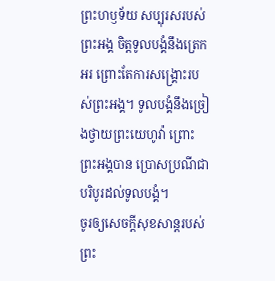ព្រះហឫទ័យ សប្បុរសរបស់ព្រះអង្គ ចិត្តទូលបង្គំនឹងត្រេកអរ ព្រោះតែការសង្គ្រោះរបស់ព្រះអង្គ។ ទូលបង្គំនឹងច្រៀងថ្វាយព្រះយេហូវ៉ា ព្រោះព្រះអង្គបាន ប្រោសប្រណីជាបរិបូរដល់ទូលបង្គំ។
ចូរឲ្យសេចក្តីសុខសាន្តរបស់ព្រះ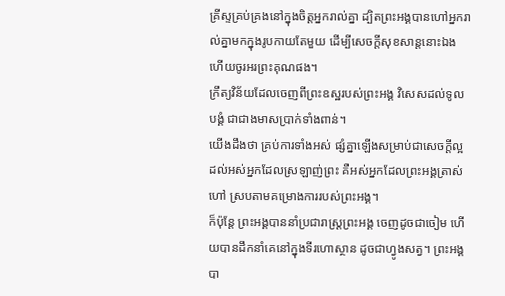គ្រីស្ទគ្រប់គ្រងនៅក្នុងចិត្តអ្នករាល់គ្នា ដ្បិតព្រះអង្គបានហៅអ្នករាល់គ្នាមកក្នុងរូបកាយតែមួយ ដើម្បីសេចក្ដីសុខសាន្តនោះឯង ហើយចូរអរព្រះគុណផង។
ក្រឹត្យវិន័យដែលចេញពីព្រះឧស្ឋរបស់ព្រះអង្គ វិសេសដល់ទូលបង្គំ ជាជាងមាសប្រាក់ទាំងពាន់។
យើងដឹងថា គ្រប់ការទាំងអស់ ផ្សំគ្នាឡើងសម្រាប់ជាសេចក្តីល្អ ដល់អស់អ្នកដែលស្រឡាញ់ព្រះ គឺអស់អ្នកដែលព្រះអង្គត្រាស់ហៅ ស្របតាមគម្រោងការរបស់ព្រះអង្គ។
ក៏ប៉ុន្ដែ ព្រះអង្គបាននាំប្រជារាស្ត្រព្រះអង្គ ចេញដូចជាចៀម ហើយបានដឹកនាំគេនៅក្នុងទីរហោស្ថាន ដូចជាហ្វូងសត្វ។ ព្រះអង្គបា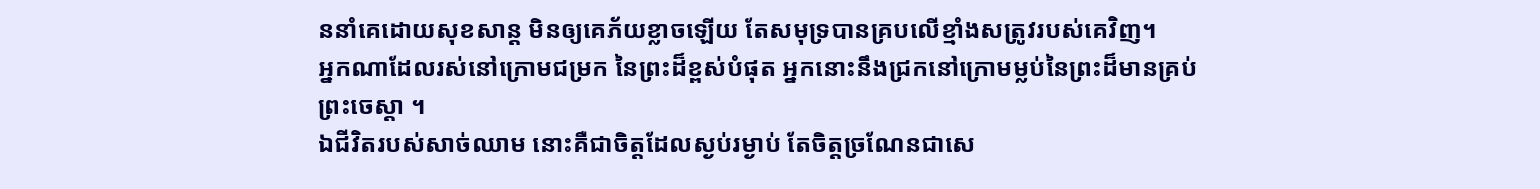ននាំគេដោយសុខសាន្ត មិនឲ្យគេភ័យខ្លាចឡើយ តែសមុទ្របានគ្របលើខ្មាំងសត្រូវរបស់គេវិញ។
អ្នកណាដែលរស់នៅក្រោមជម្រក នៃព្រះដ៏ខ្ពស់បំផុត អ្នកនោះនឹងជ្រកនៅក្រោមម្លប់នៃព្រះដ៏មានគ្រប់ ព្រះចេស្តា ។
ឯជីវិតរបស់សាច់ឈាម នោះគឺជាចិត្តដែលស្ងប់រម្ងាប់ តែចិត្តច្រណែនជាសេ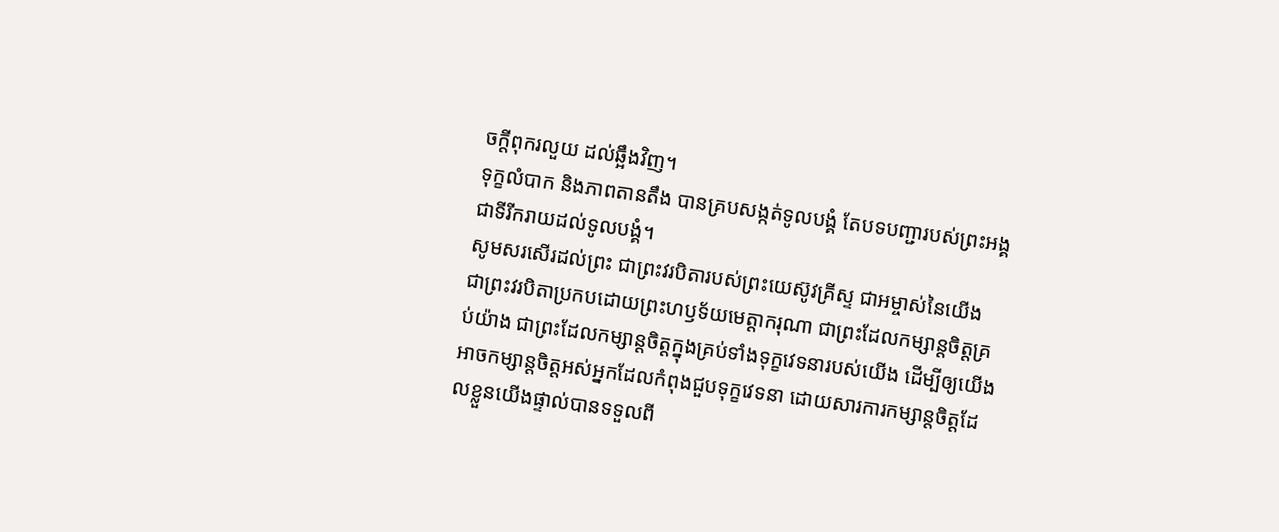ចក្ដីពុករលួយ ដល់ឆ្អឹងវិញ។
ទុក្ខលំបាក និងភាពតានតឹង បានគ្របសង្កត់ទូលបង្គំ តែបទបញ្ជារបស់ព្រះអង្គ ជាទីរីករាយដល់ទូលបង្គំ។
សូមសរសើរដល់ព្រះ ជាព្រះវរបិតារបស់ព្រះយេស៊ូវគ្រីស្ទ ជាអម្ចាស់នៃយើង ជាព្រះវរបិតាប្រកបដោយព្រះហឫទ័យមេត្ដាករុណា ជាព្រះដែលកម្សាន្តចិត្តគ្រប់យ៉ាង ជាព្រះដែលកម្សាន្តចិត្តក្នុងគ្រប់ទាំងទុក្ខវេទនារបស់យើង ដើម្បីឲ្យយើងអាចកម្សាន្តចិត្តអស់អ្នកដែលកំពុងជួបទុក្ខវេទនា ដោយសារការកម្សាន្តចិត្តដែលខ្លួនយើងផ្ទាល់បានទទួលពី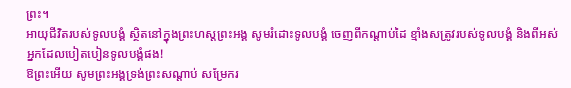ព្រះ។
អាយុជីវិតរបស់ទូលបង្គំ ស្ថិតនៅក្នុងព្រះហស្តព្រះអង្គ សូមរំដោះទូលបង្គំ ចេញពីកណ្ដាប់ដៃ ខ្មាំងសត្រូវរបស់ទូលបង្គំ និងពីអស់អ្នកដែលបៀតបៀនទូលបង្គំផង!
ឱព្រះអើយ សូមព្រះអង្គទ្រង់ព្រះសណ្ដាប់ សម្រែករ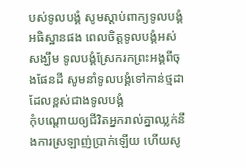បស់ទូលបង្គំ សូមស្តាប់ពាក្យទូលបង្គំអធិស្ឋានផង ពេលចិត្តទូលបង្គំអស់សង្ឃឹម ទូលបង្គំស្រែករកព្រះអង្គពីចុងផែនដី សូមនាំទូលបង្គំទៅកាន់ថ្មដា ដែលខ្ពស់ជាងទូលបង្គំ
កុំបណ្ដោយឲ្យជីវិតអ្នករាល់គ្នាឈ្លក់នឹងការស្រឡាញ់ប្រាក់ឡើយ ហើយសូ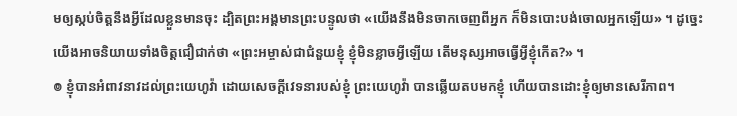មឲ្យស្កប់ចិត្តនឹងអ្វីដែលខ្លួនមានចុះ ដ្បិតព្រះអង្គមានព្រះបន្ទូលថា «យើងនឹងមិនចាកចេញពីអ្នក ក៏មិនបោះបង់ចោលអ្នកឡើយ» ។ ដូច្នេះ យើងអាចនិយាយទាំងចិត្តជឿជាក់ថា «ព្រះអម្ចាស់ជាជំនួយខ្ញុំ ខ្ញុំមិនខ្លាចអ្វីឡើយ តើមនុស្សអាចធ្វើអ្វីខ្ញុំកើត?» ។
៙ ខ្ញុំបានអំពាវនាវដល់ព្រះយេហូវ៉ា ដោយសេចក្ដីវេទនារបស់ខ្ញុំ ព្រះយេហូវ៉ា បានឆ្លើយតបមកខ្ញុំ ហើយបានដោះខ្ញុំឲ្យមានសេរីភាព។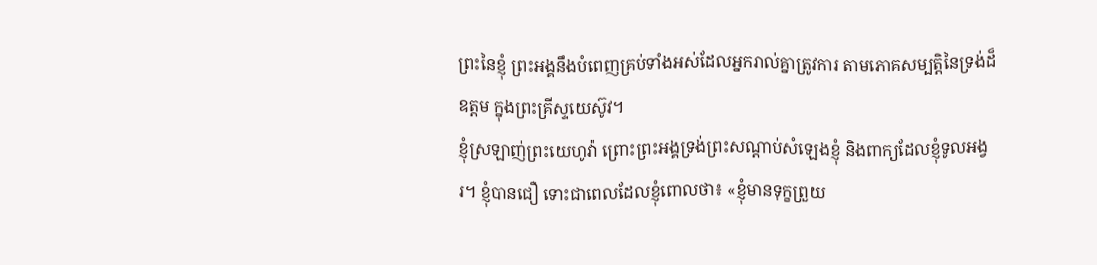ព្រះនៃខ្ញុំ ព្រះអង្គនឹងបំពេញគ្រប់ទាំងអស់ដែលអ្នករាល់គ្នាត្រូវការ តាមភោគសម្បត្តិនៃទ្រង់ដ៏ឧត្តម ក្នុងព្រះគ្រីស្ទយេស៊ូវ។
ខ្ញុំស្រឡាញ់ព្រះយេហូវ៉ា ព្រោះព្រះអង្គទ្រង់ព្រះសណ្ដាប់សំឡេងខ្ញុំ និងពាក្យដែលខ្ញុំទូលអង្វរ។ ខ្ញុំបានជឿ ទោះជាពេលដែលខ្ញុំពោលថា៖ «ខ្ញុំមានទុក្ខព្រួយ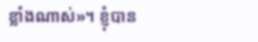ខ្លាំងណាស់»។ ខ្ញុំបាន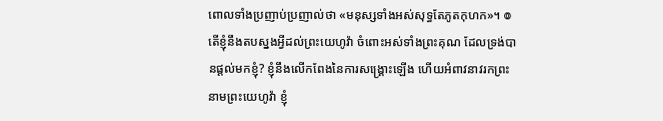ពោលទាំងប្រញាប់ប្រញាល់ថា «មនុស្សទាំងអស់សុទ្ធតែភូតកុហក»។ ៙ តើខ្ញុំនឹងតបស្នងអ្វីដល់ព្រះយេហូវ៉ា ចំពោះអស់ទាំងព្រះគុណ ដែលទ្រង់បានផ្តល់មកខ្ញុំ? ខ្ញុំនឹងលើកពែងនៃការសង្គ្រោះឡើង ហើយអំពាវនាវរកព្រះនាមព្រះយេហូវ៉ា ខ្ញុំ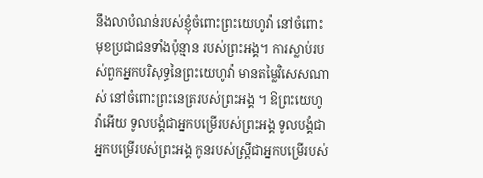នឹងលាបំណន់របស់ខ្ញុំចំពោះព្រះយេហូវ៉ា នៅចំពោះមុខប្រជាជនទាំងប៉ុន្មាន របស់ព្រះអង្គ។ ការស្លាប់របស់ពួកអ្នកបរិសុទ្ធនៃព្រះយេហូវ៉ា មានតម្លៃវិសេសណាស់ នៅចំពោះព្រះនេត្ររបស់ព្រះអង្គ ។ ឱព្រះយេហូវ៉ាអើយ ទូលបង្គំជាអ្នកបម្រើរបស់ព្រះអង្គ ទូលបង្គំជាអ្នកបម្រើរបស់ព្រះអង្គ កូនរបស់ស្ត្រីជាអ្នកបម្រើរបស់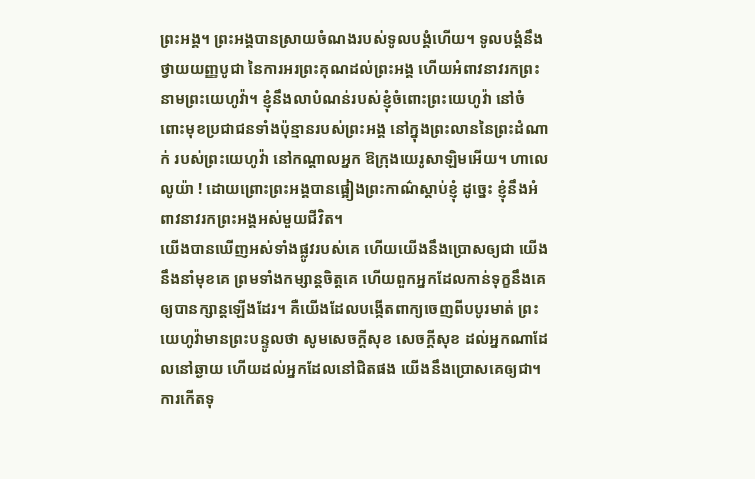ព្រះអង្គ។ ព្រះអង្គបានស្រាយចំណងរបស់ទូលបង្គំហើយ។ ទូលបង្គំនឹងថ្វាយយញ្ញបូជា នៃការអរព្រះគុណដល់ព្រះអង្គ ហើយអំពាវនាវរកព្រះនាមព្រះយេហូវ៉ា។ ខ្ញុំនឹងលាបំណន់របស់ខ្ញុំចំពោះព្រះយេហូវ៉ា នៅចំពោះមុខប្រជាជនទាំងប៉ុន្មានរបស់ព្រះអង្គ នៅក្នុងព្រះលាននៃព្រះដំណាក់ របស់ព្រះយេហូវ៉ា នៅកណ្ដាលអ្នក ឱក្រុងយេរូសាឡិមអើយ។ ហាលេលូយ៉ា ! ដោយព្រោះព្រះអង្គបានផ្អៀងព្រះកាណ៌ស្តាប់ខ្ញុំ ដូច្នេះ ខ្ញុំនឹងអំពាវនាវរកព្រះអង្គអស់មួយជីវិត។
យើងបានឃើញអស់ទាំងផ្លូវរបស់គេ ហើយយើងនឹងប្រោសឲ្យជា យើងនឹងនាំមុខគេ ព្រមទាំងកម្សាន្តចិត្តគេ ហើយពួកអ្នកដែលកាន់ទុក្ខនឹងគេ ឲ្យបានក្សាន្តឡើងដែរ។ គឺយើងដែលបង្កើតពាក្យចេញពីបបូរមាត់ ព្រះយេហូវ៉ាមានព្រះបន្ទូលថា សូមសេចក្ដីសុខ សេចក្ដីសុខ ដល់អ្នកណាដែលនៅឆ្ងាយ ហើយដល់អ្នកដែលនៅជិតផង យើងនឹងប្រោសគេឲ្យជា។
ការកើតទុ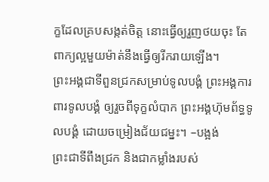ក្ខដែលគ្របសង្កត់ចិត្ត នោះធ្វើឲ្យរួញថយចុះ តែពាក្យល្អមួយម៉ាត់នឹងធ្វើឲ្យរីករាយឡើង។
ព្រះអង្គជាទីពួនជ្រកសម្រាប់ទូលបង្គំ ព្រះអង្គការពារទូលបង្គំ ឲ្យរួចពីទុក្ខលំបាក ព្រះអង្គហ៊ុមព័ទ្ធទូលបង្គំ ដោយចម្រៀងជ័យជម្នះ។ –បង្អង់
ព្រះជាទីពឹងជ្រក និងជាកម្លាំងរបស់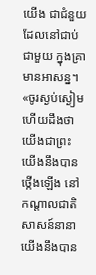យើង ជាជំនួយដែលនៅជាប់ជាមួយ ក្នុងគ្រាមានអាសន្ន។ «ចូរស្ងប់ស្ងៀម ហើយដឹងថា យើងជាព្រះ យើងនឹងបានថ្កើងឡើង នៅកណ្ដាលជាតិសាសន៍នានា យើងនឹងបាន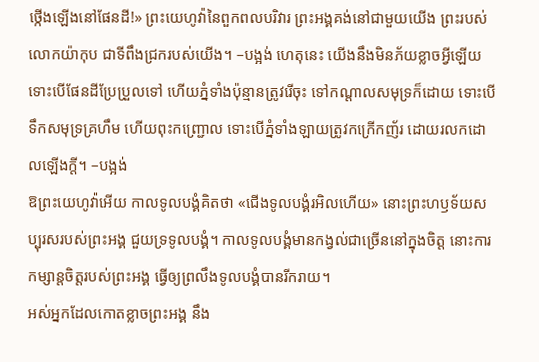ថ្កើងឡើងនៅផែនដី!» ព្រះយេហូវ៉ានៃពួកពលបរិវារ ព្រះអង្គគង់នៅជាមួយយើង ព្រះរបស់លោកយ៉ាកុប ជាទីពឹងជ្រករបស់យើង។ –បង្អង់ ហេតុនេះ យើងនឹងមិនភ័យខ្លាចអ្វីឡើយ ទោះបើផែនដីប្រែប្រួលទៅ ហើយភ្នំទាំងប៉ុន្មានត្រូវរើចុះ ទៅកណ្ដាលសមុទ្រក៏ដោយ ទោះបើទឹកសមុទ្រគ្រហឹម ហើយពុះកញ្រ្ជោល ទោះបើភ្នំទាំងឡាយត្រូវកក្រើកញ័រ ដោយរលកដោលឡើងក្ដី។ –បង្អង់
ឱព្រះយេហូវ៉ាអើយ កាលទូលបង្គំគិតថា «ជើងទូលបង្គំរអិលហើយ» នោះព្រះហឫទ័យសប្បុរសរបស់ព្រះអង្គ ជួយទ្រទូលបង្គំ។ កាលទូលបង្គំមានកង្វល់ជាច្រើននៅក្នុងចិត្ត នោះការកម្សាន្តចិត្តរបស់ព្រះអង្គ ធ្វើឲ្យព្រលឹងទូលបង្គំបានរីករាយ។
អស់អ្នកដែលកោតខ្លាចព្រះអង្គ នឹង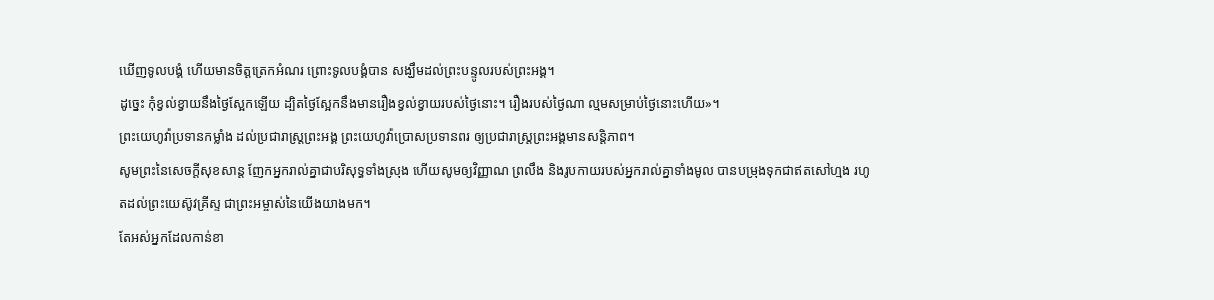ឃើញទូលបង្គំ ហើយមានចិត្តត្រេកអំណរ ព្រោះទូលបង្គំបាន សង្ឃឹមដល់ព្រះបន្ទូលរបស់ព្រះអង្គ។
ដូច្នេះ កុំខ្វល់ខ្វាយនឹងថ្ងៃស្អែកឡើយ ដ្បិតថ្ងៃស្អែកនឹងមានរឿងខ្វល់ខ្វាយរបស់ថ្ងៃនោះ។ រឿងរបស់ថ្ងៃណា ល្មមសម្រាប់ថ្ងៃនោះហើយ»។
ព្រះយេហូវ៉ាប្រទានកម្លាំង ដល់ប្រជារាស្ត្រព្រះអង្គ ព្រះយេហូវ៉ាប្រោសប្រទានពរ ឲ្យប្រជារាស្ត្រព្រះអង្គមានសន្ដិភាព។
សូមព្រះនៃសេចក្ដីសុខសាន្ត ញែកអ្នករាល់គ្នាជាបរិសុទ្ធទាំងស្រុង ហើយសូមឲ្យវិញ្ញាណ ព្រលឹង និងរូបកាយរបស់អ្នករាល់គ្នាទាំងមូល បានបម្រុងទុកជាឥតសៅហ្មង រហូតដល់ព្រះយេស៊ូវគ្រីស្ទ ជាព្រះអម្ចាស់នៃយើងយាងមក។
តែអស់អ្នកដែលកាន់ខា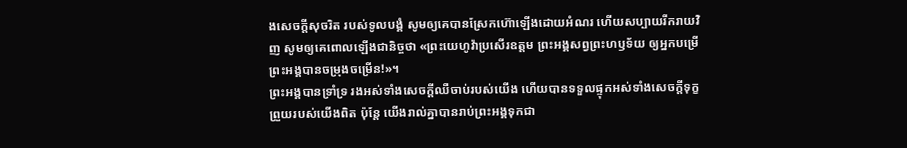ងសេចក្ដីសុចរិត របស់ទូលបង្គំ សូមឲ្យគេបានស្រែកហ៊ោឡើងដោយអំណរ ហើយសប្បាយរីករាយវិញ សូមឲ្យគេពោលឡើងជានិច្ចថា «ព្រះយេហូវ៉ាប្រសើរឧត្ដម ព្រះអង្គសព្វព្រះហឫទ័យ ឲ្យអ្នកបម្រើព្រះអង្គបានចម្រុងចម្រើន!»។
ព្រះអង្គបានទ្រាំទ្រ រងអស់ទាំងសេចក្ដីឈឺចាប់របស់យើង ហើយបានទទួលផ្ទុកអស់ទាំងសេចក្ដីទុក្ខព្រួយរបស់យើងពិត ប៉ុន្តែ យើងរាល់គ្នាបានរាប់ព្រះអង្គទុកជា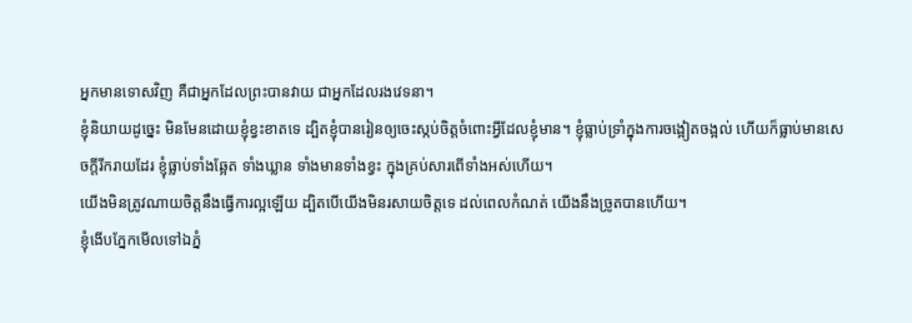អ្នកមានទោសវិញ គឺជាអ្នកដែលព្រះបានវាយ ជាអ្នកដែលរងវេទនា។
ខ្ញុំនិយាយដូច្នេះ មិនមែនដោយខ្ញុំខ្វះខាតទេ ដ្បិតខ្ញុំបានរៀនឲ្យចេះស្កប់ចិត្តចំពោះអ្វីដែលខ្ញុំមាន។ ខ្ញុំធ្លាប់ទ្រាំក្នុងការចង្អៀតចង្អល់ ហើយក៏ធ្លាប់មានសេចក្ដីរីករាយដែរ ខ្ញុំធ្លាប់ទាំងឆ្អែត ទាំងឃ្លាន ទាំងមានទាំងខ្វះ ក្នុងគ្រប់សារពើទាំងអស់ហើយ។
យើងមិនត្រូវណាយចិត្តនឹងធ្វើការល្អឡើយ ដ្បិតបើយើងមិនរសាយចិត្តទេ ដល់ពេលកំណត់ យើងនឹងច្រូតបានហើយ។
ខ្ញុំងើបភ្នែកមើលទៅឯភ្នំ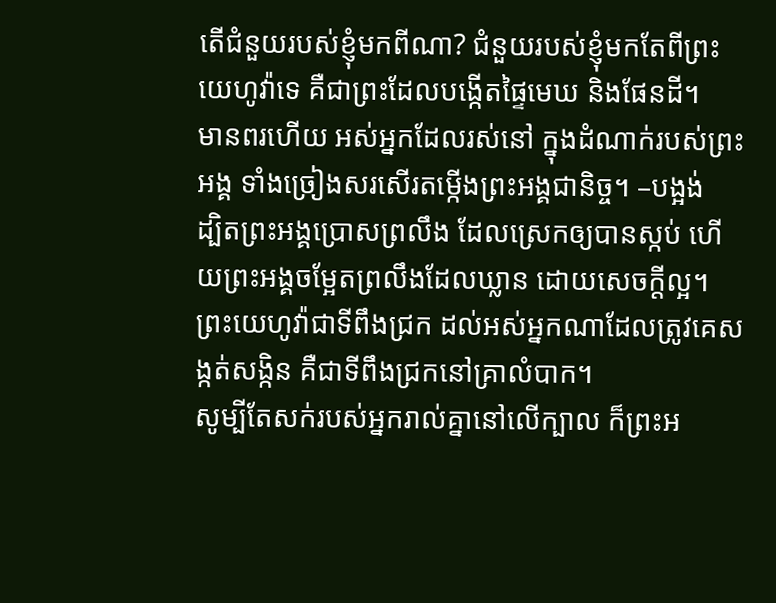តើជំនួយរបស់ខ្ញុំមកពីណា? ជំនួយរបស់ខ្ញុំមកតែពីព្រះយេហូវ៉ាទេ គឺជាព្រះដែលបង្កើតផ្ទៃមេឃ និងផែនដី។
មានពរហើយ អស់អ្នកដែលរស់នៅ ក្នុងដំណាក់របស់ព្រះអង្គ ទាំងច្រៀងសរសើរតម្កើងព្រះអង្គជានិច្ច។ –បង្អង់
ដ្បិតព្រះអង្គប្រោសព្រលឹង ដែលស្រេកឲ្យបានស្កប់ ហើយព្រះអង្គចម្អែតព្រលឹងដែលឃ្លាន ដោយសេចក្ដីល្អ។
ព្រះយេហូវ៉ាជាទីពឹងជ្រក ដល់អស់អ្នកណាដែលត្រូវគេសង្កត់សង្កិន គឺជាទីពឹងជ្រកនៅគ្រាលំបាក។
សូម្បីតែសក់របស់អ្នករាល់គ្នានៅលើក្បាល ក៏ព្រះអ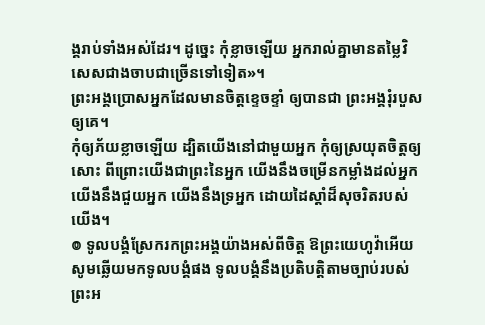ង្គរាប់ទាំងអស់ដែរ។ ដូច្នេះ កុំខ្លាចឡើយ អ្នករាល់គ្នាមានតម្លៃវិសេសជាងចាបជាច្រើនទៅទៀត»។
ព្រះអង្គប្រោសអ្នកដែលមានចិត្តខ្ទេចខ្ទាំ ឲ្យបានជា ព្រះអង្គរុំរបួសឲ្យគេ។
កុំឲ្យភ័យខ្លាចឡើយ ដ្បិតយើងនៅជាមួយអ្នក កុំឲ្យស្រយុតចិត្តឲ្យសោះ ពីព្រោះយើងជាព្រះនៃអ្នក យើងនឹងចម្រើនកម្លាំងដល់អ្នក យើងនឹងជួយអ្នក យើងនឹងទ្រអ្នក ដោយដៃស្តាំដ៏សុចរិតរបស់យើង។
៙ ទូលបង្គំស្រែករកព្រះអង្គយ៉ាងអស់ពីចិត្ត ឱព្រះយេហូវ៉ាអើយ សូមឆ្លើយមកទូលបង្គំផង ទូលបង្គំនឹងប្រតិបត្តិតាមច្បាប់របស់ព្រះអ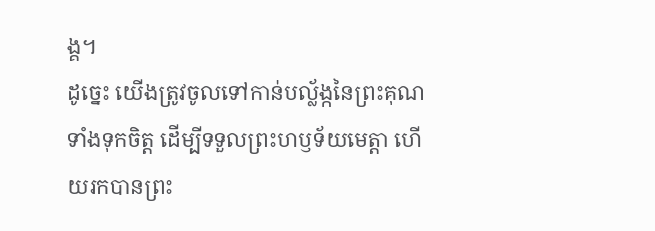ង្គ។
ដូច្នេះ យើងត្រូវចូលទៅកាន់បល្ល័ង្កនៃព្រះគុណទាំងទុកចិត្ត ដើម្បីទទួលព្រះហឫទ័យមេត្តា ហើយរកបានព្រះ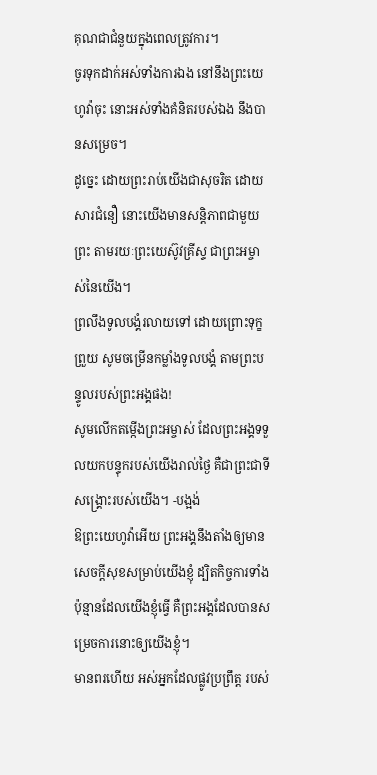គុណជាជំនួយក្នុងពេលត្រូវការ។
ចូរទុកដាក់អស់ទាំងការឯង នៅនឹងព្រះយេហូវ៉ាចុះ នោះអស់ទាំងគំនិតរបស់ឯង នឹងបានសម្រេច។
ដូច្នេះ ដោយព្រះរាប់យើងជាសុចរិត ដោយសារជំនឿ នោះយើងមានសន្ដិភាពជាមួយព្រះ តាមរយៈព្រះយេស៊ូវគ្រីស្ទ ជាព្រះអម្ចាស់នៃយើង។
ព្រលឹងទូលបង្គំរលាយទៅ ដោយព្រោះទុក្ខព្រួយ សូមចម្រើនកម្លាំងទូលបង្គំ តាមព្រះបន្ទូលរបស់ព្រះអង្គផង!
សូមលើកតម្កើងព្រះអម្ចាស់ ដែលព្រះអង្គទទួលយកបន្ទុករបស់យើងរាល់ថ្ងៃ គឺជាព្រះជាទីសង្គ្រោះរបស់យើង។ -បង្អង់
ឱព្រះយេហូវ៉ាអើយ ព្រះអង្គនឹងតាំងឲ្យមានសេចក្ដីសុខសម្រាប់យើងខ្ញុំ ដ្បិតកិច្ចការទាំងប៉ុន្មានដែលយើងខ្ញុំធ្វើ គឺព្រះអង្គដែលបានសម្រេចការនោះឲ្យយើងខ្ញុំ។
មានពរហើយ អស់អ្នកដែលផ្លូវប្រព្រឹត្ត របស់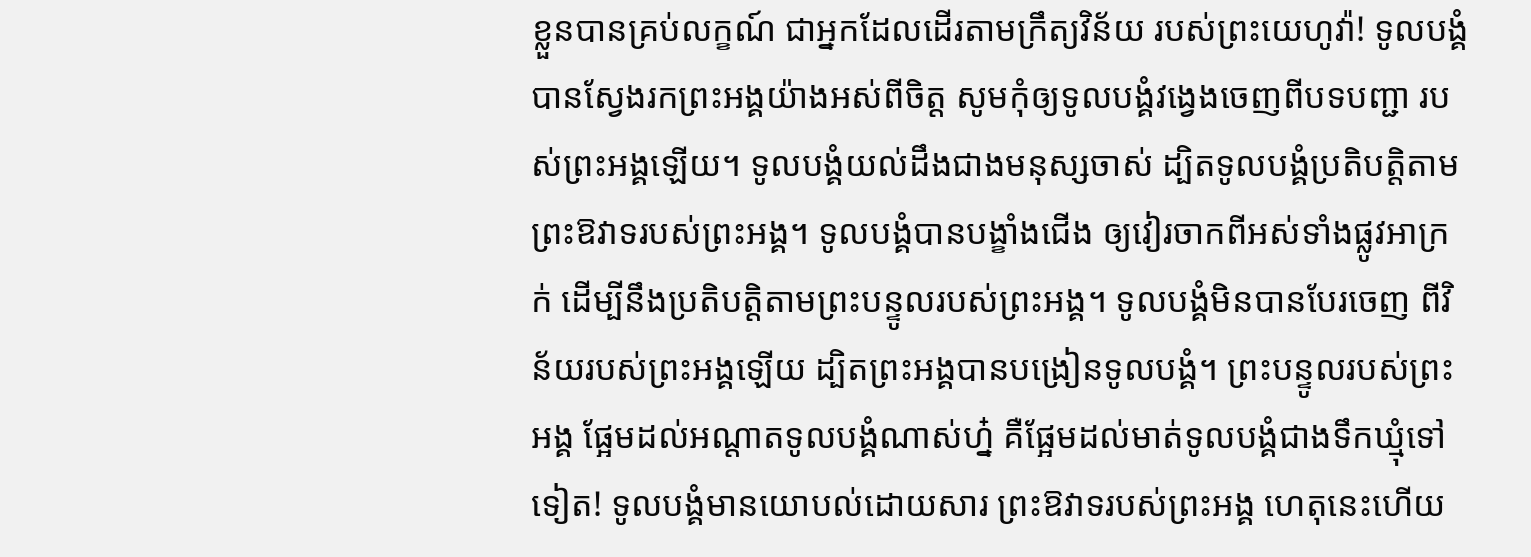ខ្លួនបានគ្រប់លក្ខណ៍ ជាអ្នកដែលដើរតាមក្រឹត្យវិន័យ របស់ព្រះយេហូវ៉ា! ទូលបង្គំបានស្វែងរកព្រះអង្គយ៉ាងអស់ពីចិត្ត សូមកុំឲ្យទូលបង្គំវង្វេងចេញពីបទបញ្ជា របស់ព្រះអង្គឡើយ។ ទូលបង្គំយល់ដឹងជាងមនុស្សចាស់ ដ្បិតទូលបង្គំប្រតិបត្តិតាម ព្រះឱវាទរបស់ព្រះអង្គ។ ទូលបង្គំបានបង្ខាំងជើង ឲ្យវៀរចាកពីអស់ទាំងផ្លូវអាក្រក់ ដើម្បីនឹងប្រតិបត្តិតាមព្រះបន្ទូលរបស់ព្រះអង្គ។ ទូលបង្គំមិនបានបែរចេញ ពីវិន័យរបស់ព្រះអង្គឡើយ ដ្បិតព្រះអង្គបានបង្រៀនទូលបង្គំ។ ព្រះបន្ទូលរបស់ព្រះអង្គ ផ្អែមដល់អណ្ដាតទូលបង្គំណាស់ហ្ន៎ គឺផ្អែមដល់មាត់ទូលបង្គំជាងទឹកឃ្មុំទៅទៀត! ទូលបង្គំមានយោបល់ដោយសារ ព្រះឱវាទរបស់ព្រះអង្គ ហេតុនេះហើយ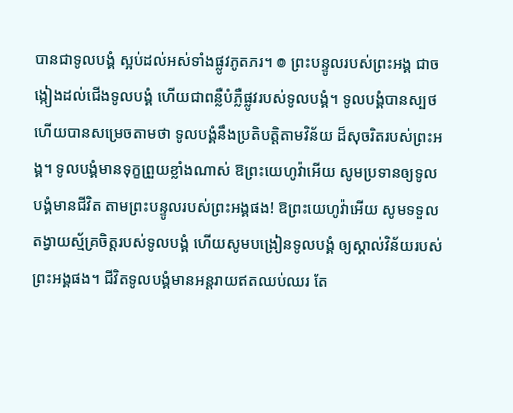បានជាទូលបង្គំ ស្អប់ដល់អស់ទាំងផ្លូវភូតភរ។ ៙ ព្រះបន្ទូលរបស់ព្រះអង្គ ជាចង្កៀងដល់ជើងទូលបង្គំ ហើយជាពន្លឺបំភ្លឺផ្លូវរបស់ទូលបង្គំ។ ទូលបង្គំបានស្បថ ហើយបានសម្រេចតាមថា ទូលបង្គំនឹងប្រតិបត្តិតាមវិន័យ ដ៏សុចរិតរបស់ព្រះអង្គ។ ទូលបង្គំមានទុក្ខព្រួយខ្លាំងណាស់ ឱព្រះយេហូវ៉ាអើយ សូមប្រទានឲ្យទូលបង្គំមានជីវិត តាមព្រះបន្ទូលរបស់ព្រះអង្គផង! ឱព្រះយេហូវ៉ាអើយ សូមទទួល តង្វាយស្ម័គ្រចិត្តរបស់ទូលបង្គំ ហើយសូមបង្រៀនទូលបង្គំ ឲ្យស្គាល់វិន័យរបស់ព្រះអង្គផង។ ជីវិតទូលបង្គំមានអន្តរាយឥតឈប់ឈរ តែ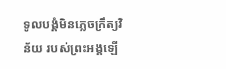ទូលបង្គំមិនភ្លេចក្រឹត្យវិន័យ របស់ព្រះអង្គឡើ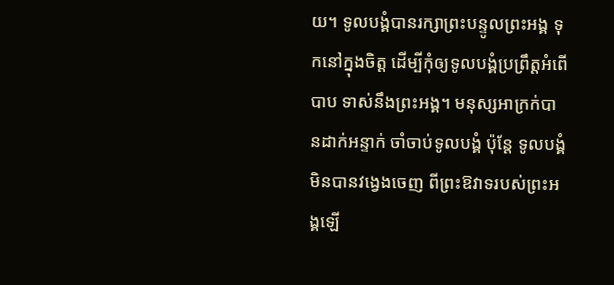យ។ ទូលបង្គំបានរក្សាព្រះបន្ទូលព្រះអង្គ ទុកនៅក្នុងចិត្ត ដើម្បីកុំឲ្យទូលបង្គំប្រព្រឹត្តអំពើបាប ទាស់នឹងព្រះអង្គ។ មនុស្សអាក្រក់បានដាក់អន្ទាក់ ចាំចាប់ទូលបង្គំ ប៉ុន្តែ ទូលបង្គំមិនបានវង្វេងចេញ ពីព្រះឱវាទរបស់ព្រះអង្គឡើ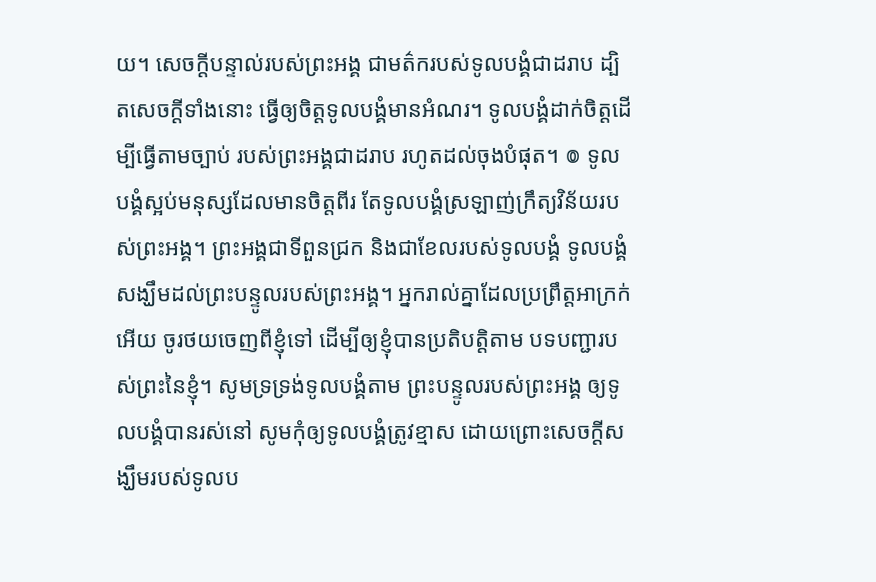យ។ សេចក្ដីបន្ទាល់របស់ព្រះអង្គ ជាមត៌ករបស់ទូលបង្គំជាដរាប ដ្បិតសេចក្ដីទាំងនោះ ធ្វើឲ្យចិត្តទូលបង្គំមានអំណរ។ ទូលបង្គំដាក់ចិត្តដើម្បីធ្វើតាមច្បាប់ របស់ព្រះអង្គជាដរាប រហូតដល់ចុងបំផុត។ ៙ ទូលបង្គំស្អប់មនុស្សដែលមានចិត្តពីរ តែទូលបង្គំស្រឡាញ់ក្រឹត្យវិន័យរបស់ព្រះអង្គ។ ព្រះអង្គជាទីពួនជ្រក និងជាខែលរបស់ទូលបង្គំ ទូលបង្គំសង្ឃឹមដល់ព្រះបន្ទូលរបស់ព្រះអង្គ។ អ្នករាល់គ្នាដែលប្រព្រឹត្តអាក្រក់អើយ ចូរថយចេញពីខ្ញុំទៅ ដើម្បីឲ្យខ្ញុំបានប្រតិបត្តិតាម បទបញ្ជារបស់ព្រះនៃខ្ញុំ។ សូមទ្រទ្រង់ទូលបង្គំតាម ព្រះបន្ទូលរបស់ព្រះអង្គ ឲ្យទូលបង្គំបានរស់នៅ សូមកុំឲ្យទូលបង្គំត្រូវខ្មាស ដោយព្រោះសេចក្ដីសង្ឃឹមរបស់ទូលប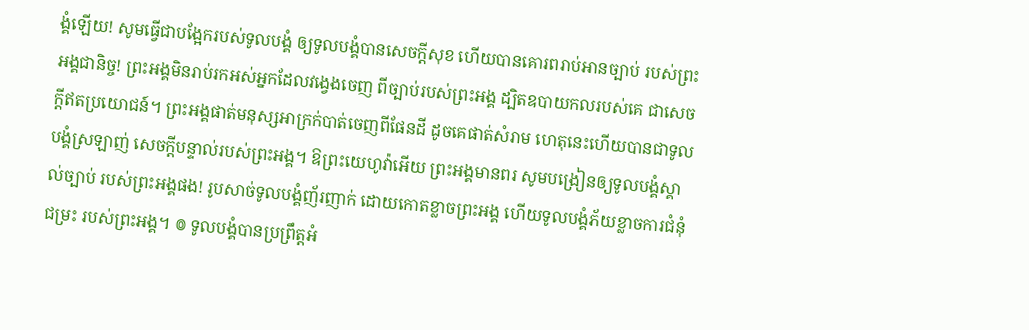ង្គំឡើយ! សូមធ្វើជាបង្អែករបស់ទូលបង្គំ ឲ្យទូលបង្គំបានសេចក្ដីសុខ ហើយបានគោរពរាប់អានច្បាប់ របស់ព្រះអង្គជានិច្ច! ព្រះអង្គមិនរាប់រកអស់អ្នកដែលវង្វេងចេញ ពីច្បាប់របស់ព្រះអង្គ ដ្បិតឧបាយកលរបស់គេ ជាសេចក្ដីឥតប្រយោជន៍។ ព្រះអង្គផាត់មនុស្សអាក្រក់បាត់ចេញពីផែនដី ដូចគេផាត់សំរាម ហេតុនេះហើយបានជាទូលបង្គំស្រឡាញ់ សេចក្ដីបន្ទាល់របស់ព្រះអង្គ។ ឱព្រះយេហូវ៉ាអើយ ព្រះអង្គមានពរ សូមបង្រៀនឲ្យទូលបង្គំស្គាល់ច្បាប់ របស់ព្រះអង្គផង! រូបសាច់ទូលបង្គំញ័រញាក់ ដោយកោតខ្លាចព្រះអង្គ ហើយទូលបង្គំភ័យខ្លាចការជំនុំជម្រះ របស់ព្រះអង្គ។ ៙ ទូលបង្គំបានប្រព្រឹត្តអំ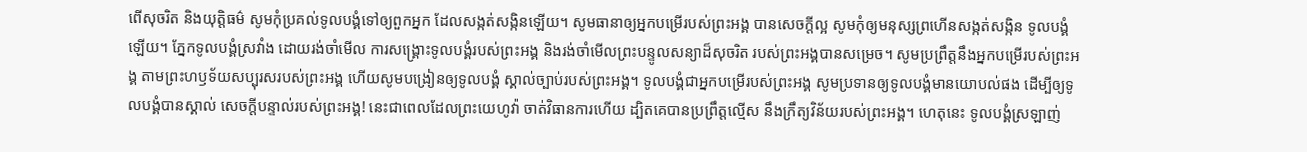ពើសុចរិត និងយុត្តិធម៌ សូមកុំប្រគល់ទូលបង្គំទៅឲ្យពួកអ្នក ដែលសង្កត់សង្កិនឡើយ។ សូមធានាឲ្យអ្នកបម្រើរបស់ព្រះអង្គ បានសេចក្ដីល្អ សូមកុំឲ្យមនុស្សព្រហើនសង្កត់សង្កិន ទូលបង្គំឡើយ។ ភ្នែកទូលបង្គំស្រវាំង ដោយរង់ចាំមើល ការសង្គ្រោះទូលបង្គំរបស់ព្រះអង្គ និងរង់ចាំមើលព្រះបន្ទូលសន្យាដ៏សុចរិត របស់ព្រះអង្គបានសម្រេច។ សូមប្រព្រឹត្តនឹងអ្នកបម្រើរបស់ព្រះអង្គ តាមព្រះហឫទ័យសប្បុរសរបស់ព្រះអង្គ ហើយសូមបង្រៀនឲ្យទូលបង្គំ ស្គាល់ច្បាប់របស់ព្រះអង្គ។ ទូលបង្គំជាអ្នកបម្រើរបស់ព្រះអង្គ សូមប្រទានឲ្យទូលបង្គំមានយោបល់ផង ដើម្បីឲ្យទូលបង្គំបានស្គាល់ សេចក្ដីបន្ទាល់របស់ព្រះអង្គ! នេះជាពេលដែលព្រះយេហូវ៉ា ចាត់វិធានការហើយ ដ្បិតគេបានប្រព្រឹត្តល្មើស នឹងក្រឹត្យវិន័យរបស់ព្រះអង្គ។ ហេតុនេះ ទូលបង្គំស្រឡាញ់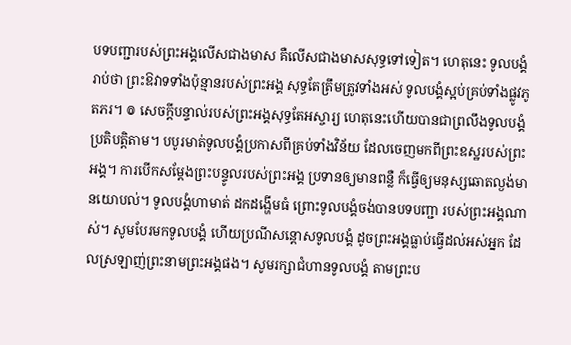បទបញ្ជារបស់ព្រះអង្គលើសជាងមាស គឺលើសជាងមាសសុទ្ធទៅទៀត។ ហេតុនេះ ទូលបង្គំរាប់ថា ព្រះឱវាទទាំងប៉ុន្មានរបស់ព្រះអង្គ សុទ្ធតែត្រឹមត្រូវទាំងអស់ ទូលបង្គំស្អប់គ្រប់ទាំងផ្លូវភូតភរ។ ៙ សេចក្ដីបន្ទាល់របស់ព្រះអង្គសុទ្ធតែអស្ចារ្យ ហេតុនេះហើយបានជាព្រលឹងទូលបង្គំ ប្រតិបត្តិតាម។ បបូរមាត់ទូលបង្គំប្រកាសពីគ្រប់ទាំងវិន័យ ដែលចេញមកពីព្រះឧស្ឋរបស់ព្រះអង្គ។ ការបើកសម្ដែងព្រះបន្ទូលរបស់ព្រះអង្គ ប្រទានឲ្យមានពន្លឺ ក៏ធ្វើឲ្យមនុស្សឆោតល្ងង់មានយោបល់។ ទូលបង្គំហាមាត់ ដកដង្ហើមធំ ព្រោះទូលបង្គំចង់បានបទបញ្ជា របស់ព្រះអង្គណាស់។ សូមបែរមកទូលបង្គំ ហើយប្រណីសន្ដោសទូលបង្គំ ដូចព្រះអង្គធ្លាប់ធ្វើដល់អស់អ្នក ដែលស្រឡាញ់ព្រះនាមព្រះអង្គផង។ សូមរក្សាជំហានទូលបង្គំ តាមព្រះប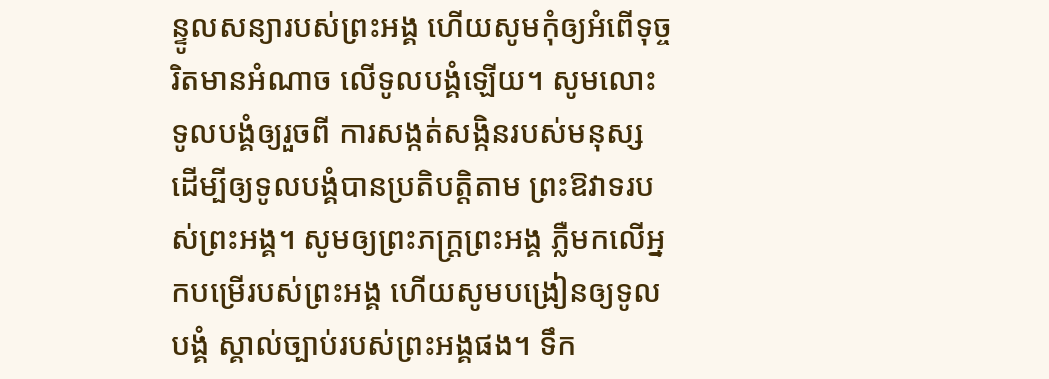ន្ទូលសន្យារបស់ព្រះអង្គ ហើយសូមកុំឲ្យអំពើទុច្ចរិតមានអំណាច លើទូលបង្គំឡើយ។ សូមលោះទូលបង្គំឲ្យរួចពី ការសង្កត់សង្កិនរបស់មនុស្ស ដើម្បីឲ្យទូលបង្គំបានប្រតិបត្តិតាម ព្រះឱវាទរបស់ព្រះអង្គ។ សូមឲ្យព្រះភក្ត្រព្រះអង្គ ភ្លឺមកលើអ្នកបម្រើរបស់ព្រះអង្គ ហើយសូមបង្រៀនឲ្យទូលបង្គំ ស្គាល់ច្បាប់របស់ព្រះអង្គផង។ ទឹក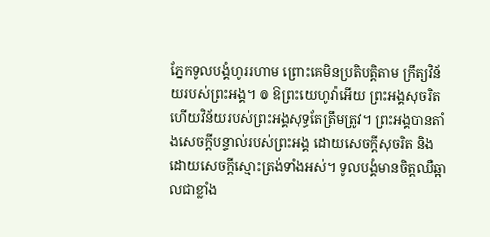ភ្នែកទូលបង្គំហូររហាម ព្រោះគេមិនប្រតិបត្តិតាម ក្រឹត្យវិន័យរបស់ព្រះអង្គ។ ៙ ឱព្រះយេហូវ៉ាអើយ ព្រះអង្គសុចរិត ហើយវិន័យរបស់ព្រះអង្គសុទ្ធតែត្រឹមត្រូវ។ ព្រះអង្គបានតាំងសេចក្ដីបន្ទាល់របស់ព្រះអង្គ ដោយសេចក្ដីសុចរិត និងដោយសេចក្ដីស្មោះត្រង់ទាំងអស់។ ទូលបង្គំមានចិត្តឈឺឆ្អាលជាខ្លាំង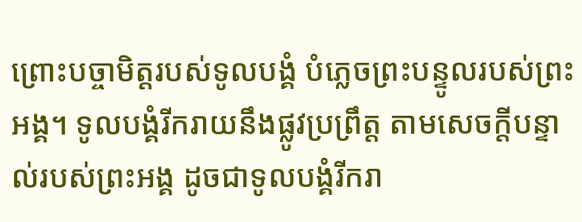ព្រោះបច្ចាមិត្តរបស់ទូលបង្គំ បំភ្លេចព្រះបន្ទូលរបស់ព្រះអង្គ។ ទូលបង្គំរីករាយនឹងផ្លូវប្រព្រឹត្ត តាមសេចក្ដីបន្ទាល់របស់ព្រះអង្គ ដូចជាទូលបង្គំរីករា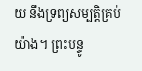យ នឹងទ្រព្យសម្បត្តិគ្រប់យ៉ាង។ ព្រះបន្ទូ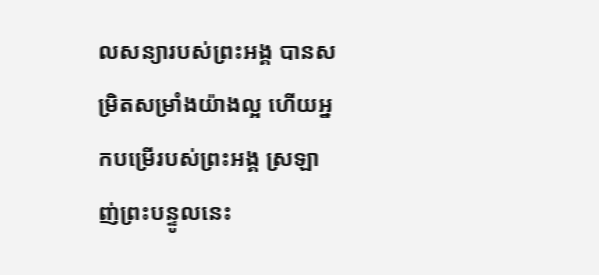លសន្យារបស់ព្រះអង្គ បានសម្រិតសម្រាំងយ៉ាងល្អ ហើយអ្នកបម្រើរបស់ព្រះអង្គ ស្រឡាញ់ព្រះបន្ទូលនេះ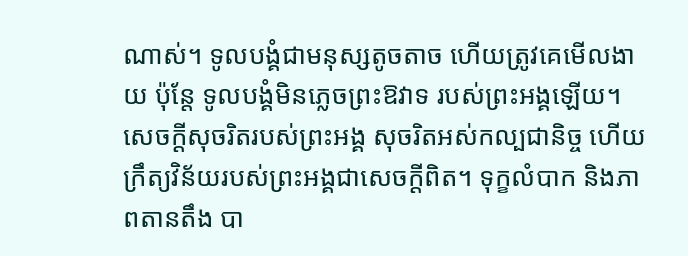ណាស់។ ទូលបង្គំជាមនុស្សតូចតាច ហើយត្រូវគេមើលងាយ ប៉ុន្តែ ទូលបង្គំមិនភ្លេចព្រះឱវាទ របស់ព្រះអង្គឡើយ។ សេចក្ដីសុចរិតរបស់ព្រះអង្គ សុចរិតអស់កល្បជានិច្ច ហើយក្រឹត្យវិន័យរបស់ព្រះអង្គជាសេចក្ដីពិត។ ទុក្ខលំបាក និងភាពតានតឹង បា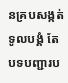នគ្របសង្កត់ទូលបង្គំ តែបទបញ្ជារប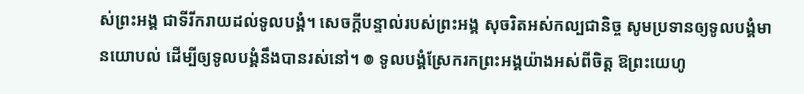ស់ព្រះអង្គ ជាទីរីករាយដល់ទូលបង្គំ។ សេចក្ដីបន្ទាល់របស់ព្រះអង្គ សុចរិតអស់កល្បជានិច្ច សូមប្រទានឲ្យទូលបង្គំមានយោបល់ ដើម្បីឲ្យទូលបង្គំនឹងបានរស់នៅ។ ៙ ទូលបង្គំស្រែករកព្រះអង្គយ៉ាងអស់ពីចិត្ត ឱព្រះយេហូ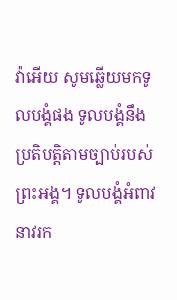វ៉ាអើយ សូមឆ្លើយមកទូលបង្គំផង ទូលបង្គំនឹងប្រតិបត្តិតាមច្បាប់របស់ព្រះអង្គ។ ទូលបង្គំអំពាវនាវរក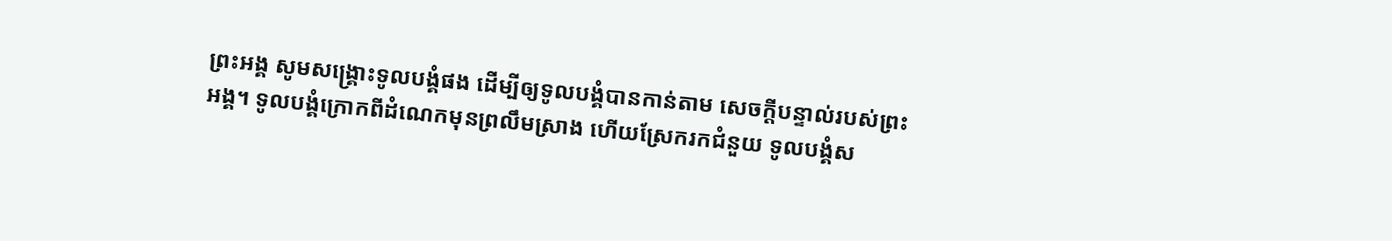ព្រះអង្គ សូមសង្គ្រោះទូលបង្គំផង ដើម្បីឲ្យទូលបង្គំបានកាន់តាម សេចក្ដីបន្ទាល់របស់ព្រះអង្គ។ ទូលបង្គំក្រោកពីដំណេកមុនព្រលឹមស្រាង ហើយស្រែករកជំនួយ ទូលបង្គំស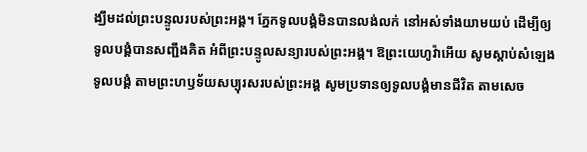ង្ឃឹមដល់ព្រះបន្ទូលរបស់ព្រះអង្គ។ ភ្នែកទូលបង្គំមិនបានលង់លក់ នៅអស់ទាំងយាមយប់ ដើម្បីឲ្យទូលបង្គំបានសញ្ជឹងគិត អំពីព្រះបន្ទូលសន្យារបស់ព្រះអង្គ។ ឱព្រះយេហូវ៉ាអើយ សូមស្តាប់សំឡេងទូលបង្គំ តាមព្រះហឫទ័យសប្បុរសរបស់ព្រះអង្គ សូមប្រទានឲ្យទូលបង្គំមានជីវិត តាមសេច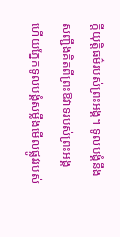ក្ដីយុត្តិធម៌របស់ព្រះអង្គ។ ទូលបង្គំនឹងសញ្ជឹងគិតពីព្រះឱវាទរបស់ព្រះអង្គ ហើយភ្នែកទូលបង្គំសម្លឹងមើលផ្លូវរបស់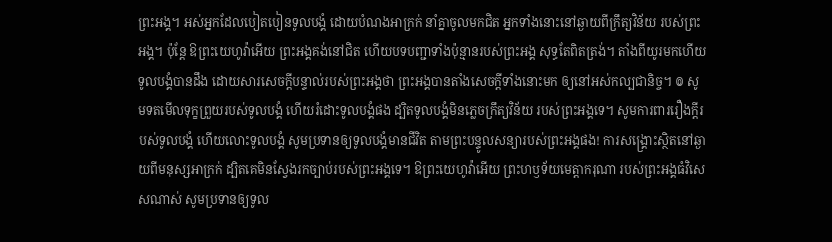ព្រះអង្គ។ អស់អ្នកដែលបៀតបៀនទូលបង្គំ ដោយបំណងអាក្រក់ នាំគ្នាចូលមកជិត អ្នកទាំងនោះនៅឆ្ងាយពីក្រឹត្យវិន័យ របស់ព្រះអង្គ។ ប៉ុន្ដែ ឱព្រះយេហូវ៉ាអើយ ព្រះអង្គគង់នៅជិត ហើយបទបញ្ជាទាំងប៉ុន្មានរបស់ព្រះអង្គ សុទ្ធតែពិតត្រង់។ តាំងពីយូរមកហើយ ទូលបង្គំបានដឹង ដោយសារសេចក្ដីបន្ទាល់របស់ព្រះអង្គថា ព្រះអង្គបានតាំងសេចក្ដីទាំងនោះមក ឲ្យនៅអស់កល្បជានិច្ច។ ៙ សូមទតមើលទុក្ខព្រួយរបស់ទូលបង្គំ ហើយរំដោះទូលបង្គំផង ដ្បិតទូលបង្គំមិនភ្លេចក្រឹត្យវិន័យ របស់ព្រះអង្គទេ។ សូមការពាររឿងក្ដីរបស់ទូលបង្គំ ហើយលោះទូលបង្គំ សូមប្រទានឲ្យទូលបង្គំមានជីវិត តាមព្រះបន្ទូលសន្យារបស់ព្រះអង្គផង! ការសង្គ្រោះស្ថិតនៅឆ្ងាយពីមនុស្សអាក្រក់ ដ្បិតគេមិនស្វែងរកច្បាប់របស់ព្រះអង្គទេ។ ឱព្រះយេហូវ៉ាអើយ ព្រះហឫទ័យមេត្តាករុណា របស់ព្រះអង្គធំវិសេសណាស់ សូមប្រទានឲ្យទូល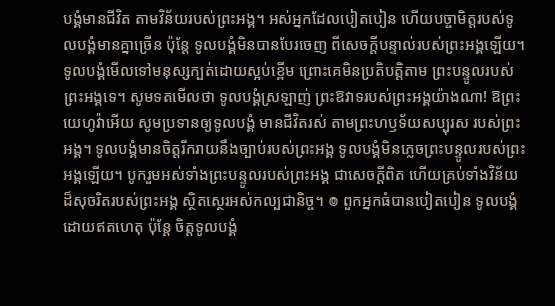បង្គំមានជីវិត តាមវិន័យរបស់ព្រះអង្គ។ អស់អ្នកដែលបៀតបៀន ហើយបច្ចាមិត្តរបស់ទូលបង្គំមានគ្នាច្រើន ប៉ុន្តែ ទូលបង្គំមិនបានបែរចេញ ពីសេចក្ដីបន្ទាល់របស់ព្រះអង្គឡើយ។ ទូលបង្គំមើលទៅមនុស្សក្បត់ដោយស្អប់ខ្ពើម ព្រោះគេមិនប្រតិបត្តិតាម ព្រះបន្ទូលរបស់ព្រះអង្គទេ។ សូមទតមើលថា ទូលបង្គំស្រឡាញ់ ព្រះឱវាទរបស់ព្រះអង្គយ៉ាងណា! ឱព្រះយេហូវ៉ាអើយ សូមប្រទានឲ្យទូលបង្គំ មានជីវិតរស់ តាមព្រះហឫទ័យសប្បុរស របស់ព្រះអង្គ។ ទូលបង្គំមានចិត្តរីករាយនឹងច្បាប់របស់ព្រះអង្គ ទូលបង្គំមិនភ្លេចព្រះបន្ទូលរបស់ព្រះអង្គឡើយ។ បូករួមអស់ទាំងព្រះបន្ទូលរបស់ព្រះអង្គ ជាសេចក្ដីពិត ហើយគ្រប់ទាំងវិន័យដ៏សុចរិតរបស់ព្រះអង្គ ស្ថិតស្ថេរអស់កល្បជានិច្ច។ ៙ ពួកអ្នកធំបានបៀតបៀន ទូលបង្គំដោយឥតហេតុ ប៉ុន្តែ ចិត្តទូលបង្គំ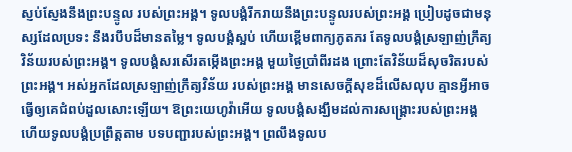ស្ញប់ស្ញែងនឹងព្រះបន្ទូល របស់ព្រះអង្គ។ ទូលបង្គំរីករាយនឹងព្រះបន្ទូលរបស់ព្រះអង្គ ប្រៀបដូចជាមនុស្សដែលប្រទះ នឹងរបឹបដ៏មានតម្លៃ។ ទូលបង្គំស្អប់ ហើយខ្ពើមពាក្យភូតភរ តែទូលបង្គំស្រឡាញ់ក្រឹត្យវិន័យរបស់ព្រះអង្គ។ ទូលបង្គំសរសើរតម្កើងព្រះអង្គ មួយថ្ងៃប្រាំពីរដង ព្រោះតែវិន័យដ៏សុចរិតរបស់ព្រះអង្គ។ អស់អ្នកដែលស្រឡាញ់ក្រឹត្យវិន័យ របស់ព្រះអង្គ មានសេចក្ដីសុខដ៏លើសលុប គ្មានអ្វីអាចធ្វើឲ្យគេជំពប់ដួលសោះឡើយ។ ឱព្រះយេហូវ៉ាអើយ ទូលបង្គំសង្ឃឹមដល់ការសង្គ្រោះរបស់ព្រះអង្គ ហើយទូលបង្គំប្រព្រឹត្តតាម បទបញ្ជារបស់ព្រះអង្គ។ ព្រលឹងទូលប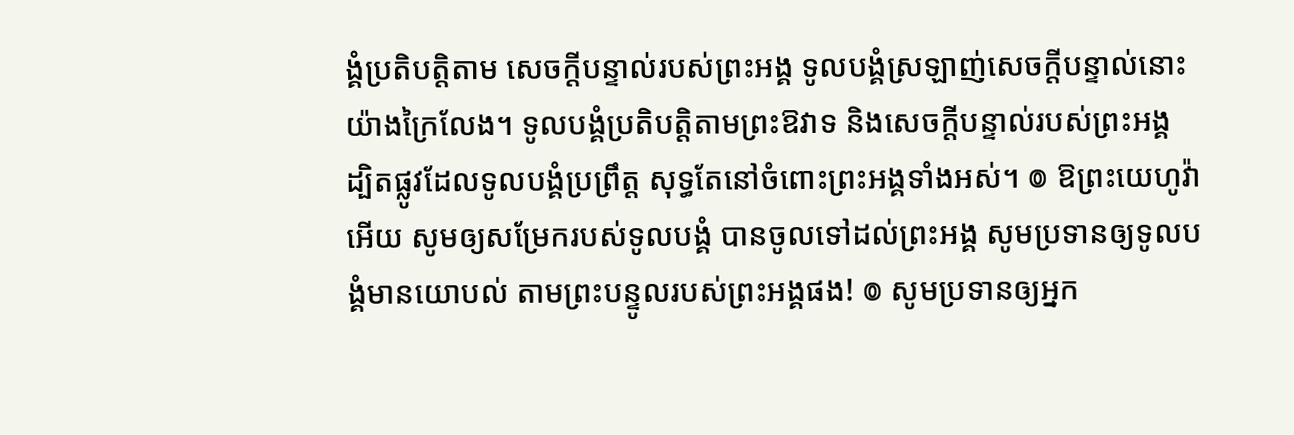ង្គំប្រតិបត្តិតាម សេចក្ដីបន្ទាល់របស់ព្រះអង្គ ទូលបង្គំស្រឡាញ់សេចក្ដីបន្ទាល់នោះ យ៉ាងក្រៃលែង។ ទូលបង្គំប្រតិបត្តិតាមព្រះឱវាទ និងសេចក្ដីបន្ទាល់របស់ព្រះអង្គ ដ្បិតផ្លូវដែលទូលបង្គំប្រព្រឹត្ត សុទ្ធតែនៅចំពោះព្រះអង្គទាំងអស់។ ៙ ឱព្រះយេហូវ៉ាអើយ សូមឲ្យសម្រែករបស់ទូលបង្គំ បានចូលទៅដល់ព្រះអង្គ សូមប្រទានឲ្យទូលបង្គំមានយោបល់ តាមព្រះបន្ទូលរបស់ព្រះអង្គផង! ៙ សូមប្រទានឲ្យអ្នក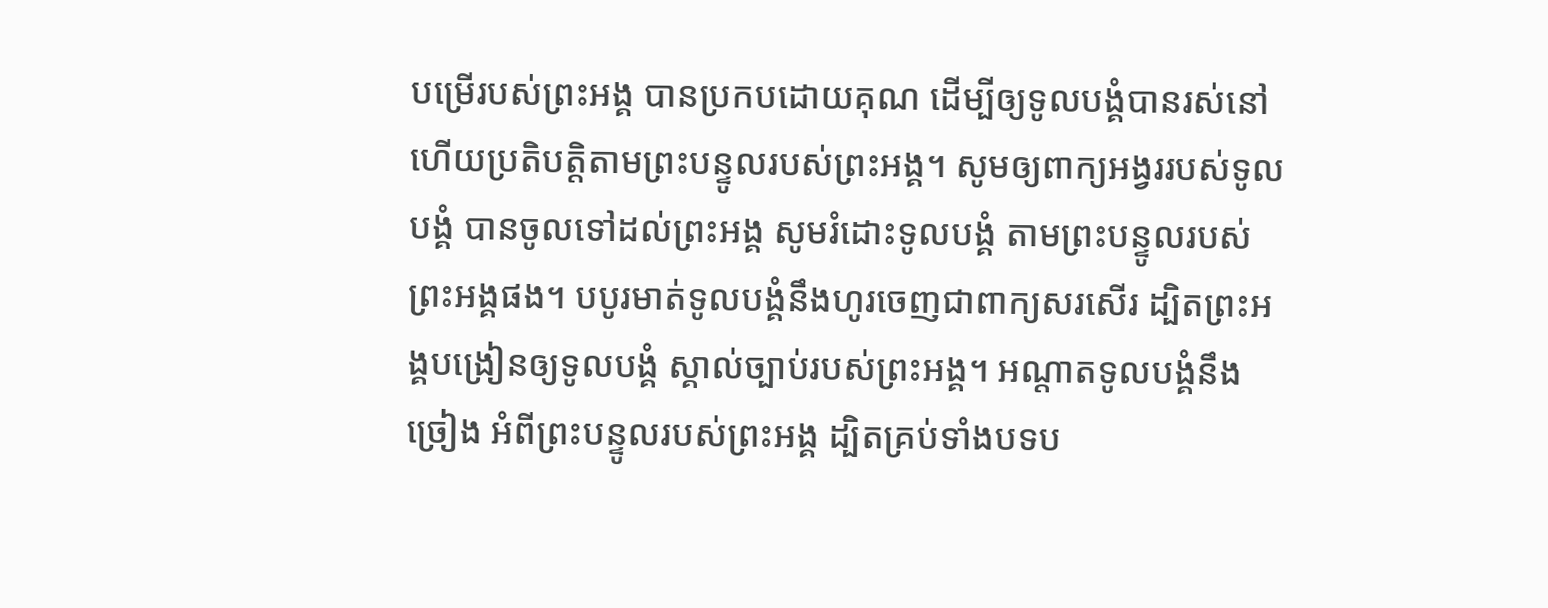បម្រើរបស់ព្រះអង្គ បានប្រកបដោយគុណ ដើម្បីឲ្យទូលបង្គំបានរស់នៅ ហើយប្រតិបត្តិតាមព្រះបន្ទូលរបស់ព្រះអង្គ។ សូមឲ្យពាក្យអង្វររបស់ទូលបង្គំ បានចូលទៅដល់ព្រះអង្គ សូមរំដោះទូលបង្គំ តាមព្រះបន្ទូលរបស់ព្រះអង្គផង។ បបូរមាត់ទូលបង្គំនឹងហូរចេញជាពាក្យសរសើរ ដ្បិតព្រះអង្គបង្រៀនឲ្យទូលបង្គំ ស្គាល់ច្បាប់របស់ព្រះអង្គ។ អណ្ដាតទូលបង្គំនឹងច្រៀង អំពីព្រះបន្ទូលរបស់ព្រះអង្គ ដ្បិតគ្រប់ទាំងបទប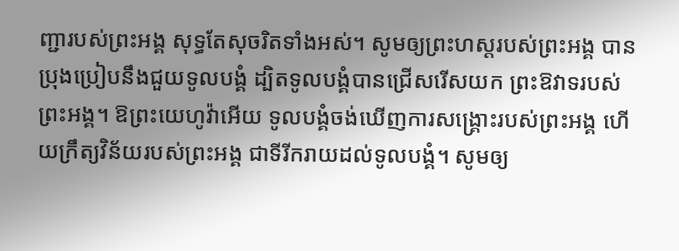ញ្ជារបស់ព្រះអង្គ សុទ្ធតែសុចរិតទាំងអស់។ សូមឲ្យព្រះហស្តរបស់ព្រះអង្គ បានប្រុងប្រៀបនឹងជួយទូលបង្គំ ដ្បិតទូលបង្គំបានជ្រើសរើសយក ព្រះឱវាទរបស់ព្រះអង្គ។ ឱព្រះយេហូវ៉ាអើយ ទូលបង្គំចង់ឃើញការសង្គ្រោះរបស់ព្រះអង្គ ហើយក្រឹត្យវិន័យរបស់ព្រះអង្គ ជាទីរីករាយដល់ទូលបង្គំ។ សូមឲ្យ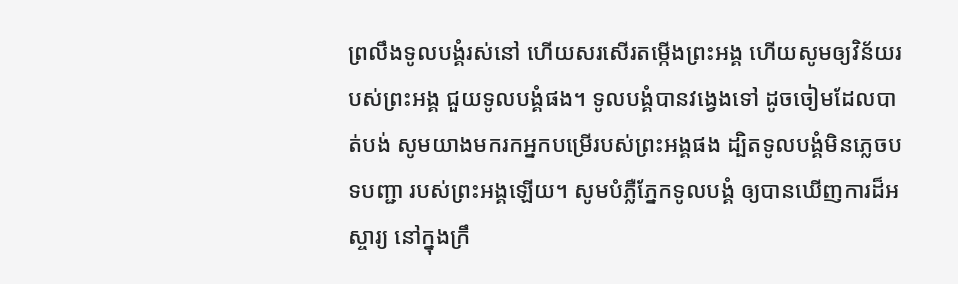ព្រលឹងទូលបង្គំរស់នៅ ហើយសរសើរតម្កើងព្រះអង្គ ហើយសូមឲ្យវិន័យរបស់ព្រះអង្គ ជួយទូលបង្គំផង។ ទូលបង្គំបានវង្វេងទៅ ដូចចៀមដែលបាត់បង់ សូមយាងមករកអ្នកបម្រើរបស់ព្រះអង្គផង ដ្បិតទូលបង្គំមិនភ្លេចបទបញ្ជា របស់ព្រះអង្គឡើយ។ សូមបំភ្លឺភ្នែកទូលបង្គំ ឲ្យបានឃើញការដ៏អស្ចារ្យ នៅក្នុងក្រឹ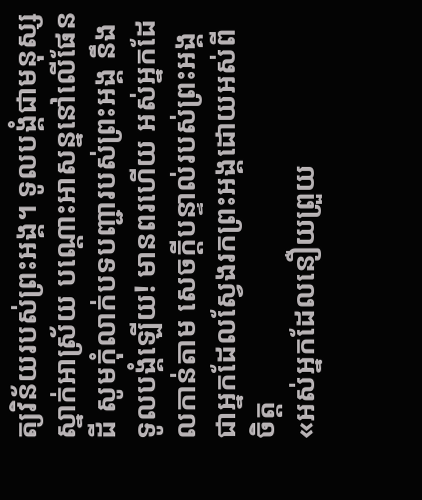ត្យវិន័យរបស់ព្រះអង្គ។ ទូលបង្គំជាមនុស្សស្នាក់អាស្រ័យ បណ្ដោះអាសន្ននៅលើផែនដី សូមកុំលាក់បទបញ្ជារបស់ព្រះអង្គ នឹងទូលបង្គំឡើយ! មានពរហើយ អស់អ្នកដែលកាន់តាម សេចក្ដីបន្ទាល់របស់ព្រះអង្គ ជាអ្នកដែលស្វែងរកព្រះអង្គដោយអស់ពីចិត្ត
«អស់អ្នកដែលនឿយព្រួយ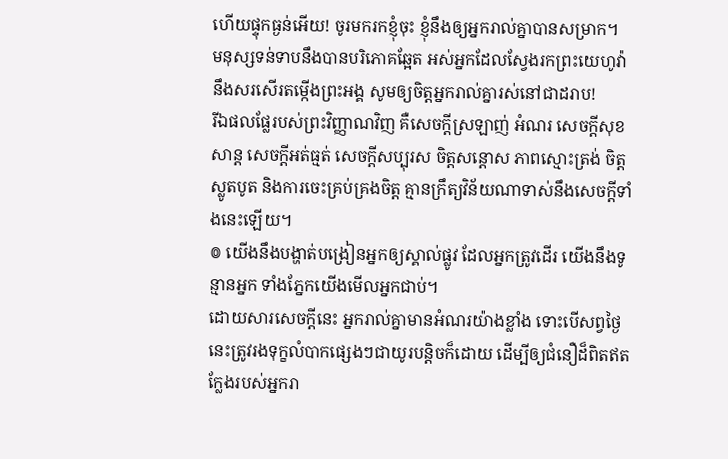ហើយផ្ទុកធ្ងន់អើយ! ចូរមករកខ្ញុំចុះ ខ្ញុំនឹងឲ្យអ្នករាល់គ្នាបានសម្រាក។
មនុស្សទន់ទាបនឹងបានបរិភោគឆ្អែត អស់អ្នកដែលស្វែងរកព្រះយេហូវ៉ា នឹងសរសើរតម្កើងព្រះអង្គ សូមឲ្យចិត្តអ្នករាល់គ្នារស់នៅជាដរាប!
រីឯផលផ្លែរបស់ព្រះវិញ្ញាណវិញ គឺសេចក្ដីស្រឡាញ់ អំណរ សេចក្ដីសុខសាន្ត សេចក្ដីអត់ធ្មត់ សេចក្ដីសប្បុរស ចិត្តសន្ដោស ភាពស្មោះត្រង់ ចិត្តស្លូតបូត និងការចេះគ្រប់គ្រងចិត្ត គ្មានក្រឹត្យវិន័យណាទាស់នឹងសេចក្ដីទាំងនេះឡើយ។
៙ យើងនឹងបង្ហាត់បង្រៀនអ្នកឲ្យស្គាល់ផ្លូវ ដែលអ្នកត្រូវដើរ យើងនឹងទូន្មានអ្នក ទាំងភ្នែកយើងមើលអ្នកជាប់។
ដោយសារសេចក្តីនេះ អ្នករាល់គ្នាមានអំណរយ៉ាងខ្លាំង ទោះបើសព្វថៃ្ងនេះត្រូវរងទុក្ខលំបាកផ្សេងៗជាយូរបន្តិចក៏ដោយ ដើម្បីឲ្យជំនឿដ៏ពិតឥតក្លែងរបស់អ្នករា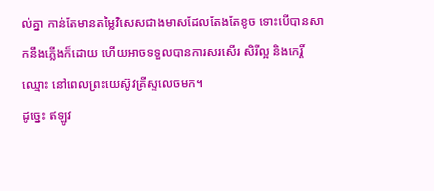ល់គ្នា កាន់តែមានតម្លៃវិសេសជាងមាសដែលតែងតែខូច ទោះបើបានសាកនឹងភ្លើងក៏ដោយ ហើយអាចទទួលបានការសរសើរ សិរីល្អ និងកេរ្តិ៍ឈ្មោះ នៅពេលព្រះយេស៊ូវគ្រីស្ទលេចមក។
ដូច្នេះ ឥឡូវ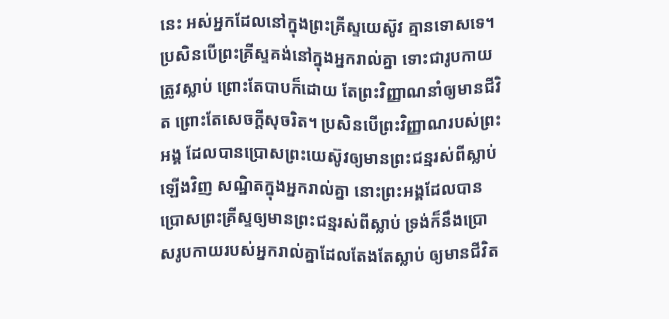នេះ អស់អ្នកដែលនៅក្នុងព្រះគ្រីស្ទយេស៊ូវ គ្មានទោសទេ។ ប្រសិនបើព្រះគ្រីស្ទគង់នៅក្នុងអ្នករាល់គ្នា ទោះជារូបកាយត្រូវស្លាប់ ព្រោះតែបាបក៏ដោយ តែព្រះវិញ្ញាណនាំឲ្យមានជីវិត ព្រោះតែសេចក្តីសុចរិត។ ប្រសិនបើព្រះវិញ្ញាណរបស់ព្រះអង្គ ដែលបានប្រោសព្រះយេស៊ូវឲ្យមានព្រះជន្មរស់ពីស្លាប់ឡើងវិញ សណ្ឋិតក្នុងអ្នករាល់គ្នា នោះព្រះអង្គដែលបានប្រោសព្រះគ្រីស្ទឲ្យមានព្រះជន្មរស់ពីស្លាប់ ទ្រង់ក៏នឹងប្រោសរូបកាយរបស់អ្នករាល់គ្នាដែលតែងតែស្លាប់ ឲ្យមានជីវិត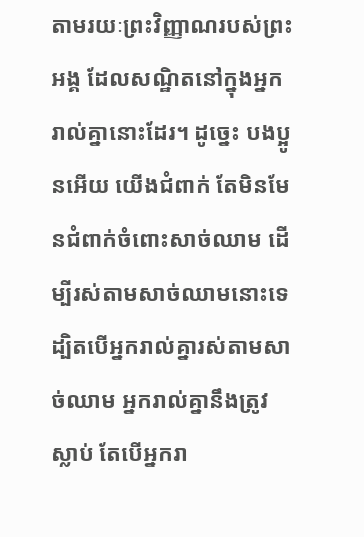តាមរយៈព្រះវិញ្ញាណរបស់ព្រះអង្គ ដែលសណ្ឋិតនៅក្នុងអ្នករាល់គ្នានោះដែរ។ ដូច្នេះ បងប្អូនអើយ យើងជំពាក់ តែមិនមែនជំពាក់ចំពោះសាច់ឈាម ដើម្បីរស់តាមសាច់ឈាមនោះទេ ដ្បិតបើអ្នករាល់គ្នារស់តាមសាច់ឈាម អ្នករាល់គ្នានឹងត្រូវស្លាប់ តែបើអ្នករា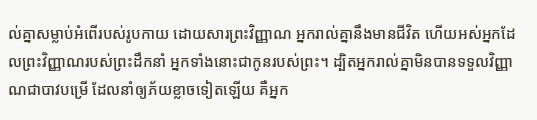ល់គ្នាសម្លាប់អំពើរបស់រូបកាយ ដោយសារព្រះវិញ្ញាណ អ្នករាល់គ្នានឹងមានជីវិត ហើយអស់អ្នកដែលព្រះវិញ្ញាណរបស់ព្រះដឹកនាំ អ្នកទាំងនោះជាកូនរបស់ព្រះ។ ដ្បិតអ្នករាល់គ្នាមិនបានទទួលវិញ្ញាណជាបាវបម្រើ ដែលនាំឲ្យភ័យខ្លាចទៀតឡើយ គឺអ្នក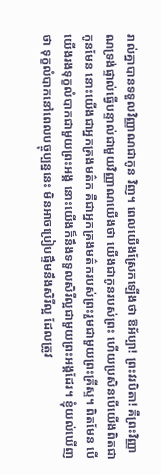រាល់គ្នាបានទទួលវិញ្ញាណជាកូន វិញ។ ពេលយើងស្រែកឡើងថា ឱអ័ប្បា! ព្រះវរបិតា! គឺព្រះវិញ្ញាណទ្រង់ផ្ទាល់ធ្វើបន្ទាល់ជាមួយវិញ្ញាណយើងថា យើងជាកូនរបស់ព្រះ ហើយប្រសិនបើយើងពិតជាកូនមែន នោះយើងជាអ្នកគ្រងមត៌ក គឺជាអ្នកគ្រងមត៌ករបស់ព្រះរួមជាមួយព្រះគ្រីស្ទ។ ពិតមែន បើយើងរងទុក្ខលំបាកជាមួយព្រះអង្គ នោះយើងក៏នឹងទទួលសិរីល្អជាមួយព្រះអង្គដែរ។ ខ្ញុំយល់ឃើញថា ទុក្ខលំបាកនៅពេលបច្ចុប្បន្ននេះ មិនអាចប្រៀបផ្ទឹមនឹងសិរីល្អ ដែលត្រូវ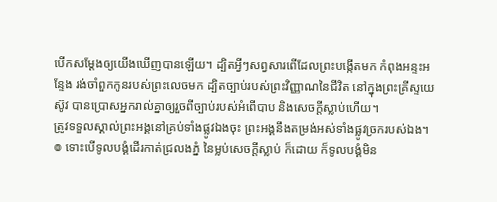បើកសម្ដែងឲ្យយើងឃើញបានឡើយ។ ដ្បិតអ្វីៗសព្វសារពើដែលព្រះបង្កើតមក កំពុងអន្ទះអន្ទែង រង់ចាំពួកកូនរបស់ព្រះលេចមក ដ្បិតច្បាប់របស់ព្រះវិញ្ញាណនៃជីវិត នៅក្នុងព្រះគ្រីស្ទយេស៊ូវ បានប្រោសអ្នករាល់គ្នាឲ្យរួចពីច្បាប់របស់អំពើបាប និងសេចក្តីស្លាប់ហើយ។
ត្រូវទទួលស្គាល់ព្រះអង្គនៅគ្រប់ទាំងផ្លូវឯងចុះ ព្រះអង្គនឹងតម្រង់អស់ទាំងផ្លូវច្រករបស់ឯង។
៙ ទោះបើទូលបង្គំដើរកាត់ជ្រលងភ្នំ នៃម្លប់សេចក្ដីស្លាប់ ក៏ដោយ ក៏ទូលបង្គំមិន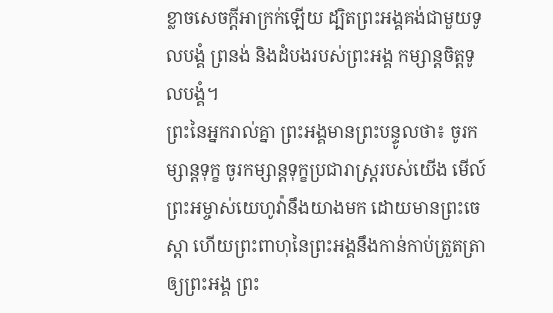ខ្លាចសេចក្ដីអាក្រក់ឡើយ ដ្បិតព្រះអង្គគង់ជាមួយទូលបង្គំ ព្រនង់ និងដំបងរបស់ព្រះអង្គ កម្សាន្តចិត្តទូលបង្គំ។
ព្រះនៃអ្នករាល់គ្នា ព្រះអង្គមានព្រះបន្ទូលថា៖ ចូរកម្សាន្តទុក្ខ ចូរកម្សាន្តទុក្ខប្រជារាស្ត្ររបស់យើង មើល៍ ព្រះអម្ចាស់យេហូវ៉ានឹងយាងមក ដោយមានព្រះចេស្តា ហើយព្រះពាហុនៃព្រះអង្គនឹងកាន់កាប់ត្រួតត្រាឲ្យព្រះអង្គ ព្រះ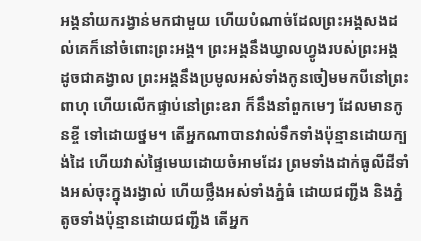អង្គនាំយករង្វាន់មកជាមួយ ហើយបំណាច់ដែលព្រះអង្គសងដល់គេក៏នៅចំពោះព្រះអង្គ។ ព្រះអង្គនឹងឃ្វាលហ្វូងរបស់ព្រះអង្គ ដូចជាគង្វាល ព្រះអង្គនឹងប្រមូលអស់ទាំងកូនចៀមមកបីនៅព្រះពាហុ ហើយលើកផ្ទាប់នៅព្រះឧរា ក៏នឹងនាំពួកមេៗ ដែលមានកូនខ្ចី ទៅដោយថ្នម។ តើអ្នកណាបានវាល់ទឹកទាំងប៉ុន្មានដោយក្បង់ដៃ ហើយវាស់ផ្ទៃមេឃដោយចំអាមដែរ ព្រមទាំងដាក់ធូលីដីទាំងអស់ចុះក្នុងរង្វាល់ ហើយថ្លឹងអស់ទាំងភ្នំធំ ដោយជញ្ជីង និងភ្នំតូចទាំងប៉ុន្មានដោយជញ្ជីង តើអ្នក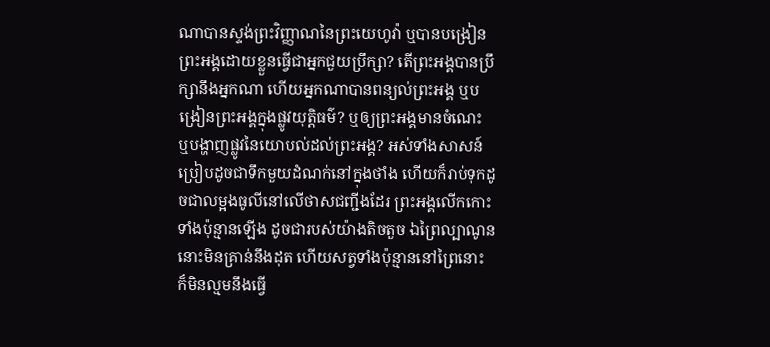ណាបានស្ទង់ព្រះវិញ្ញាណនៃព្រះយេហូវ៉ា ឬបានបង្រៀនព្រះអង្គដោយខ្លួនធ្វើជាអ្នកជួយប្រឹក្សា? តើព្រះអង្គបានប្រឹក្សានឹងអ្នកណា ហើយអ្នកណាបានពន្យល់ព្រះអង្គ ឬបង្រៀនព្រះអង្គក្នុងផ្លូវយុត្តិធម៌? ឬឲ្យព្រះអង្គមានចំណេះ ឬបង្ហាញផ្លូវនៃយោបល់ដល់ព្រះអង្គ? អស់ទាំងសាសន៍ប្រៀបដូចជាទឹកមួយដំណក់នៅក្នុងថាំង ហើយក៏រាប់ទុកដូចជាលម្អងធូលីនៅលើថាសជញ្ជីងដែរ ព្រះអង្គលើកកោះទាំងប៉ុន្មានឡើង ដូចជារបស់យ៉ាងតិចតួច ឯព្រៃល្បាណូននោះមិនគ្រាន់នឹងដុត ហើយសត្វទាំងប៉ុន្មាននៅព្រៃនោះ ក៏មិនល្មមនឹងធ្វើ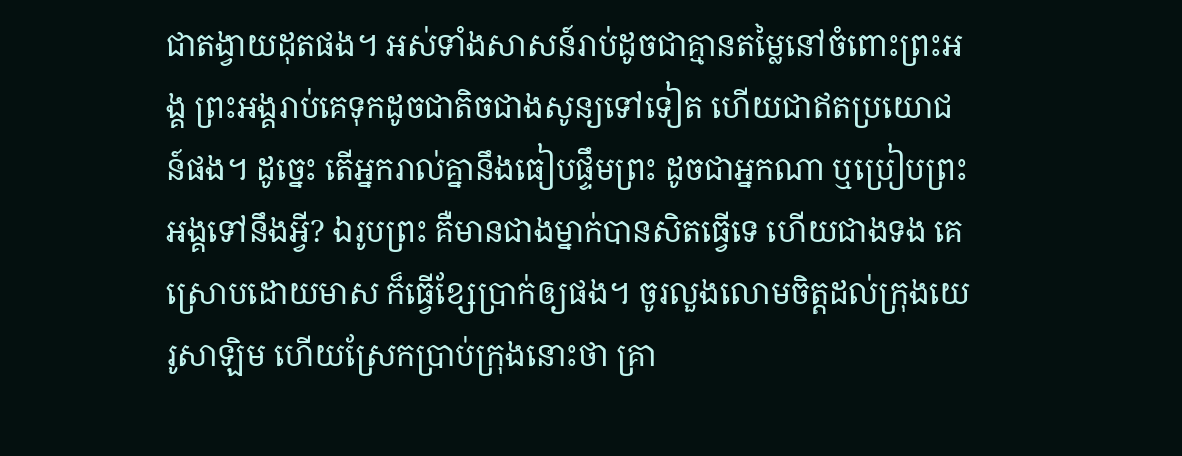ជាតង្វាយដុតផង។ អស់ទាំងសាសន៍រាប់ដូចជាគ្មានតម្លៃនៅចំពោះព្រះអង្គ ព្រះអង្គរាប់គេទុកដូចជាតិចជាងសូន្យទៅទៀត ហើយជាឥតប្រយោជន៍ផង។ ដូច្នេះ តើអ្នករាល់គ្នានឹងធៀបផ្ទឹមព្រះ ដូចជាអ្នកណា ឬប្រៀបព្រះអង្គទៅនឹងអ្វី? ឯរូបព្រះ គឺមានជាងម្នាក់បានសិតធ្វើទេ ហើយជាងទង គេស្រោបដោយមាស ក៏ធ្វើខ្សែប្រាក់ឲ្យផង។ ចូរលួងលោមចិត្តដល់ក្រុងយេរូសាឡិម ហើយស្រែកប្រាប់ក្រុងនោះថា គ្រា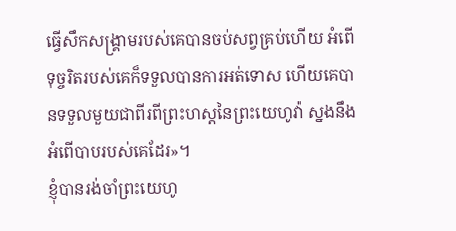ធ្វើសឹកសង្គ្រាមរបស់គេបានចប់សព្វគ្រប់ហើយ អំពើទុច្ចរិតរបស់គេក៏ទទួលបានការអត់ទោស ហើយគេបានទទួលមួយជាពីរពីព្រះហស្តនៃព្រះយេហូវ៉ា ស្នងនឹងអំពើបាបរបស់គេដែរ»។
ខ្ញុំបានរង់ចាំព្រះយេហូ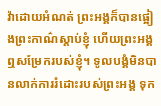វ៉ាដោយអំណត់ ព្រះអង្គក៏បានផ្អៀងព្រះកាណ៌ស្តាប់ខ្ញុំ ហើយព្រះអង្គឮសម្រែករបស់ខ្ញុំ។ ទូលបង្គំមិនបានលាក់ការរំដោះរបស់ព្រះអង្គ ទុក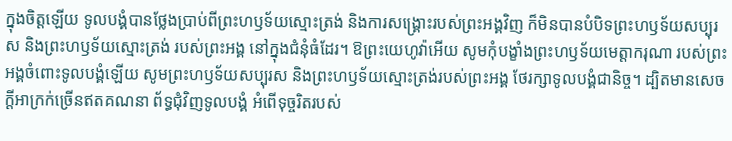ក្នុងចិត្តឡើយ ទូលបង្គំបានថ្លែងប្រាប់ពីព្រះហឫទ័យស្មោះត្រង់ និងការសង្គ្រោះរបស់ព្រះអង្គវិញ ក៏មិនបានបំបិទព្រះហឫទ័យសប្បុរស និងព្រះហឫទ័យស្មោះត្រង់ របស់ព្រះអង្គ នៅក្នុងជំនុំធំដែរ។ ឱព្រះយេហូវ៉ាអើយ សូមកុំបង្ខាំងព្រះហឫទ័យមេត្តាករុណា របស់ព្រះអង្គចំពោះទូលបង្គំឡើយ សូមព្រះហឫទ័យសប្បុរស និងព្រះហឫទ័យស្មោះត្រង់របស់ព្រះអង្គ ថែរក្សាទូលបង្គំជានិច្ច។ ដ្បិតមានសេចក្ដីអាក្រក់ច្រើនឥតគណនា ព័ទ្ធជុំវិញទូលបង្គំ អំពើទុច្ចរិតរបស់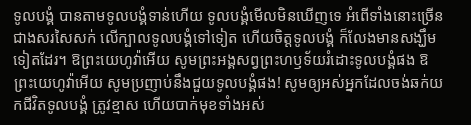ទូលបង្គំ បានតាមទូលបង្គំទាន់ហើយ ទូលបង្គំមើលមិនឃើញទេ អំពើទាំងនោះច្រើនជាងសរសៃសក់ លើក្បាលទូលបង្គំទៅទៀត ហើយចិត្តទូលបង្គំ ក៏លែងមានសង្ឃឹមទៀតដែរ។ ឱព្រះយេហូវ៉ាអើយ សូមព្រះអង្គសព្វព្រះហឫទ័យរំដោះទូលបង្គំផង ឱព្រះយេហូវ៉ាអើយ សូមប្រញាប់នឹងជួយទូលបង្គំផង! សូមឲ្យអស់អ្នកដែលចង់ឆក់យកជីវិតទូលបង្គំ ត្រូវខ្មាស ហើយបាក់មុខទាំងអស់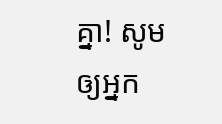គ្នា! សូមឲ្យអ្នក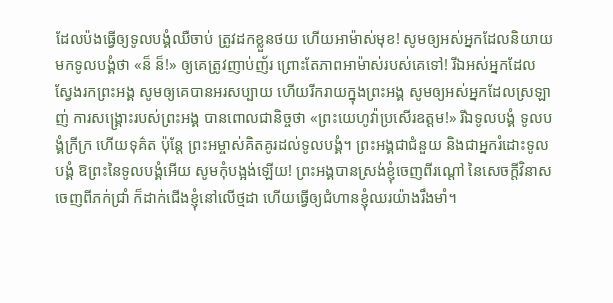ដែលប៉ងធ្វើឲ្យទូលបង្គំឈឺចាប់ ត្រូវដកខ្លួនថយ ហើយអាម៉ាស់មុខ! សូមឲ្យអស់អ្នកដែលនិយាយមកទូលបង្គំថា «ន៏ ន៏!» ឲ្យគេត្រូវញាប់ញ័រ ព្រោះតែភាពអាម៉ាស់របស់គេទៅ! រីឯអស់អ្នកដែលស្វែងរកព្រះអង្គ សូមឲ្យគេបានអរសប្បាយ ហើយរីករាយក្នុងព្រះអង្គ សូមឲ្យអស់អ្នកដែលស្រឡាញ់ ការសង្គ្រោះរបស់ព្រះអង្គ បានពោលជានិច្ចថា «ព្រះយេហូវ៉ាប្រសើរឧត្តម!» រីឯទូលបង្គំ ទូលបង្គំក្រីក្រ ហើយទុគ៌ត ប៉ុន្តែ ព្រះអម្ចាស់គិតគូរដល់ទូលបង្គំ។ ព្រះអង្គជាជំនួយ និងជាអ្នករំដោះទូលបង្គំ ឱព្រះនៃទូលបង្គំអើយ សូមកុំបង្អង់ឡើយ! ព្រះអង្គបានស្រង់ខ្ញុំចេញពីរណ្ដៅ នៃសេចក្ដីវិនាស ចេញពីភក់ជ្រាំ ក៏ដាក់ជើងខ្ញុំនៅលើថ្មដា ហើយធ្វើឲ្យជំហានខ្ញុំឈរយ៉ាងរឹងមាំ។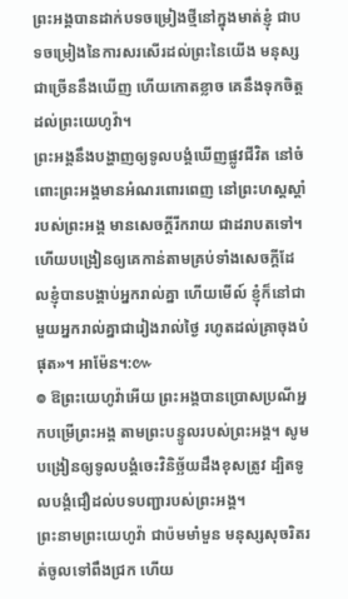ព្រះអង្គបានដាក់បទចម្រៀងថ្មីនៅក្នុងមាត់ខ្ញុំ ជាបទចម្រៀងនៃការសរសើរដល់ព្រះនៃយើង មនុស្សជាច្រើននឹងឃើញ ហើយកោតខ្លាច គេនឹងទុកចិត្តដល់ព្រះយេហូវ៉ា។
ព្រះអង្គនឹងបង្ហាញឲ្យទូលបង្គំឃើញផ្លូវជីវិត នៅចំពោះព្រះអង្គមានអំណរពោរពេញ នៅព្រះហស្តស្តាំរបស់ព្រះអង្គ មានសេចក្ដីរីករាយ ជាដរាបតទៅ។
ហើយបង្រៀនឲ្យគេកាន់តាមគ្រប់ទាំងសេចក្តីដែលខ្ញុំបានបង្គាប់អ្នករាល់គ្នា ហើយមើល៍ ខ្ញុំក៏នៅជាមួយអ្នករាល់គ្នាជារៀងរាល់ថ្ងៃ រហូតដល់គ្រាចុងបំផុត»។ អាម៉ែន។:៚
៙ ឱព្រះយេហូវ៉ាអើយ ព្រះអង្គបានប្រោសប្រណីអ្នកបម្រើព្រះអង្គ តាមព្រះបន្ទូលរបស់ព្រះអង្គ។ សូមបង្រៀនឲ្យទូលបង្គំចេះវិនិច្ឆ័យដឹងខុសត្រូវ ដ្បិតទូលបង្គំជឿដល់បទបញ្ជារបស់ព្រះអង្គ។
ព្រះនាមព្រះយេហូវ៉ា ជាប៉មមាំមួន មនុស្សសុចរិតរត់ចូលទៅពឹងជ្រក ហើយ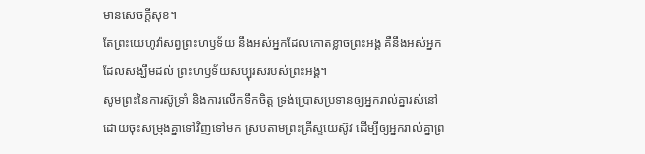មានសេចក្ដីសុខ។
តែព្រះយេហូវ៉ាសព្វព្រះហឫទ័យ នឹងអស់អ្នកដែលកោតខ្លាចព្រះអង្គ គឺនឹងអស់អ្នកដែលសង្ឃឹមដល់ ព្រះហឫទ័យសប្បុរសរបស់ព្រះអង្គ។
សូមព្រះនៃការស៊ូទ្រាំ និងការលើកទឹកចិត្ត ទ្រង់ប្រោសប្រទានឲ្យអ្នករាល់គ្នារស់នៅដោយចុះសម្រុងគ្នាទៅវិញទៅមក ស្របតាមព្រះគ្រីស្ទយេស៊ូវ ដើម្បីឲ្យអ្នករាល់គ្នាព្រ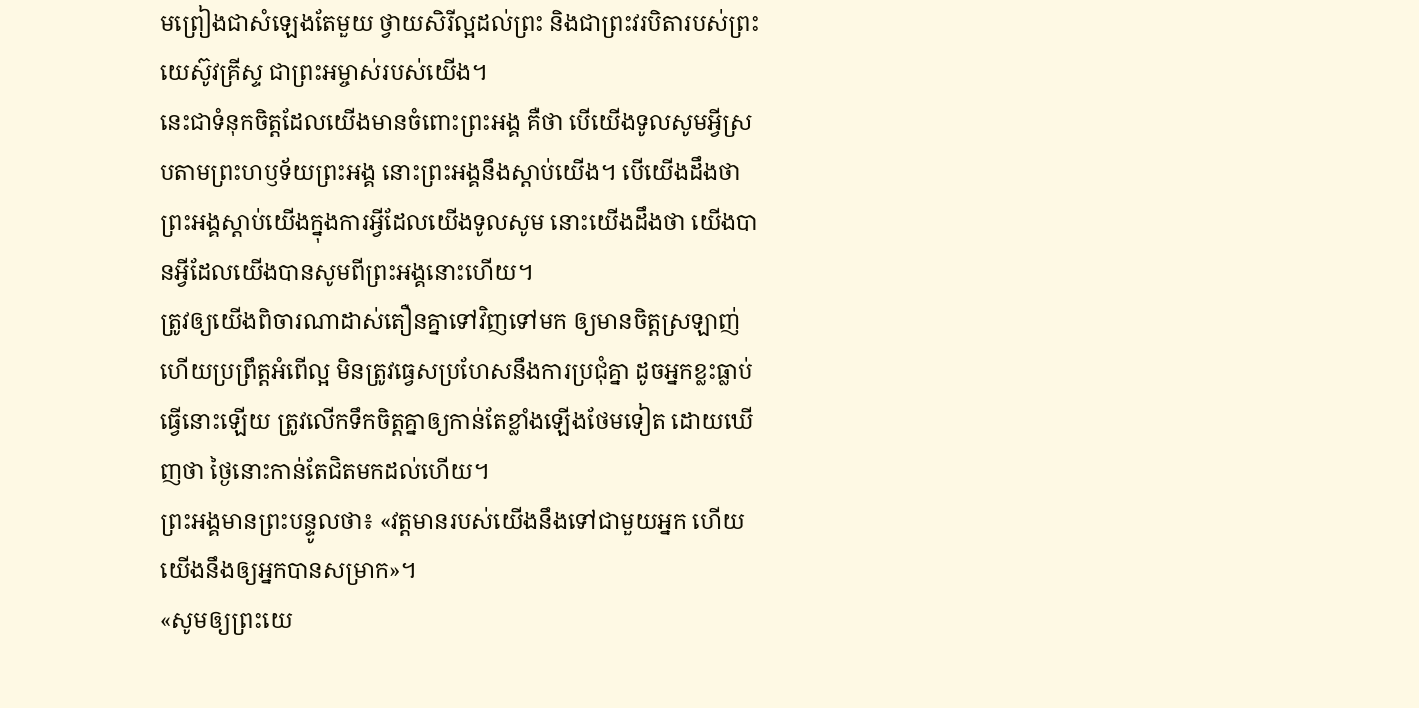មព្រៀងជាសំឡេងតែមួយ ថ្វាយសិរីល្អដល់ព្រះ និងជាព្រះវរបិតារបស់ព្រះយេស៊ូវគ្រីស្ទ ជាព្រះអម្ចាស់របស់យើង។
នេះជាទំនុកចិត្តដែលយើងមានចំពោះព្រះអង្គ គឺថា បើយើងទូលសូមអ្វីស្របតាមព្រះហឫទ័យព្រះអង្គ នោះព្រះអង្គនឹងស្តាប់យើង។ បើយើងដឹងថា ព្រះអង្គស្តាប់យើងក្នុងការអ្វីដែលយើងទូលសូម នោះយើងដឹងថា យើងបានអ្វីដែលយើងបានសូមពីព្រះអង្គនោះហើយ។
ត្រូវឲ្យយើងពិចារណាដាស់តឿនគ្នាទៅវិញទៅមក ឲ្យមានចិត្តស្រឡាញ់ ហើយប្រព្រឹត្តអំពើល្អ មិនត្រូវធ្វេសប្រហែសនឹងការប្រជុំគ្នា ដូចអ្នកខ្លះធ្លាប់ធ្វើនោះឡើយ ត្រូវលើកទឹកចិត្តគ្នាឲ្យកាន់តែខ្លាំងឡើងថែមទៀត ដោយឃើញថា ថ្ងៃនោះកាន់តែជិតមកដល់ហើយ។
ព្រះអង្គមានព្រះបន្ទូលថា៖ «វត្តមានរបស់យើងនឹងទៅជាមួយអ្នក ហើយយើងនឹងឲ្យអ្នកបានសម្រាក»។
«សូមឲ្យព្រះយេ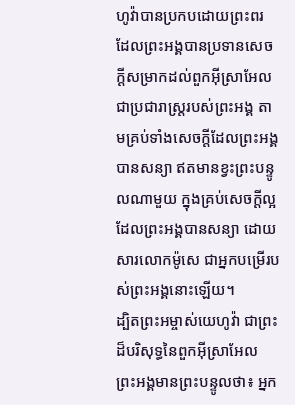ហូវ៉ាបានប្រកបដោយព្រះពរ ដែលព្រះអង្គបានប្រទានសេចក្ដីសម្រាកដល់ពួកអ៊ីស្រាអែល ជាប្រជារាស្ត្ររបស់ព្រះអង្គ តាមគ្រប់ទាំងសេចក្ដីដែលព្រះអង្គបានសន្យា ឥតមានខ្វះព្រះបន្ទូលណាមួយ ក្នុងគ្រប់សេចក្ដីល្អ ដែលព្រះអង្គបានសន្យា ដោយសារលោកម៉ូសេ ជាអ្នកបម្រើរបស់ព្រះអង្គនោះឡើយ។
ដ្បិតព្រះអម្ចាស់យេហូវ៉ា ជាព្រះដ៏បរិសុទ្ធនៃពួកអ៊ីស្រាអែល ព្រះអង្គមានព្រះបន្ទូលថា៖ អ្នក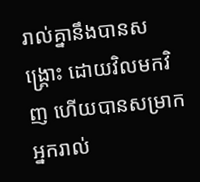រាល់គ្នានឹងបានសង្គ្រោះ ដោយវិលមកវិញ ហើយបានសម្រាក អ្នករាល់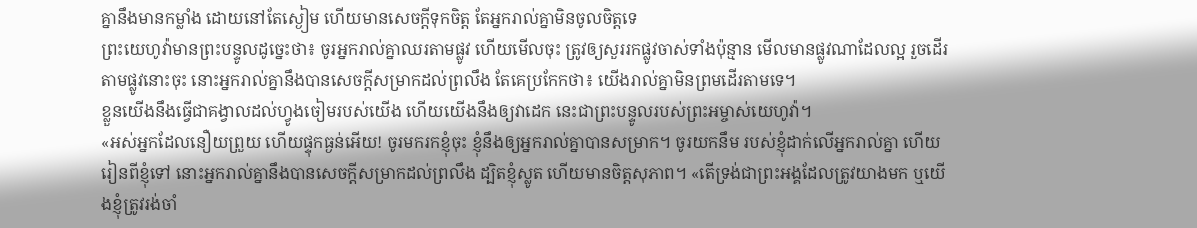គ្នានឹងមានកម្លាំង ដោយនៅតែស្ងៀម ហើយមានសេចក្ដីទុកចិត្ត តែអ្នករាល់គ្នាមិនចូលចិត្តទេ
ព្រះយេហូវ៉ាមានព្រះបន្ទូលដូច្នេះថា៖ ចូរអ្នករាល់គ្នាឈរតាមផ្លូវ ហើយមើលចុះ ត្រូវឲ្យសួររកផ្លូវចាស់ទាំងប៉ុន្មាន មើលមានផ្លូវណាដែលល្អ រួចដើរតាមផ្លូវនោះចុះ នោះអ្នករាល់គ្នានឹងបានសេចក្ដីសម្រាកដល់ព្រលឹង តែគេប្រកែកថា៖ យើងរាល់គ្នាមិនព្រមដើរតាមទេ។
ខ្លួនយើងនឹងធ្វើជាគង្វាលដល់ហ្វូងចៀមរបស់យើង ហើយយើងនឹងឲ្យវាដេក នេះជាព្រះបន្ទូលរបស់ព្រះអម្ចាស់យេហូវ៉ា។
«អស់អ្នកដែលនឿយព្រួយ ហើយផ្ទុកធ្ងន់អើយ! ចូរមករកខ្ញុំចុះ ខ្ញុំនឹងឲ្យអ្នករាល់គ្នាបានសម្រាក។ ចូរយកនឹម របស់ខ្ញុំដាក់លើអ្នករាល់គ្នា ហើយរៀនពីខ្ញុំទៅ នោះអ្នករាល់គ្នានឹងបានសេចក្តីសម្រាកដល់ព្រលឹង ដ្បិតខ្ញុំស្លូត ហើយមានចិត្តសុភាព។ «តើទ្រង់ជាព្រះអង្គដែលត្រូវយាងមក ឬយើងខ្ញុំត្រូវរង់ចាំ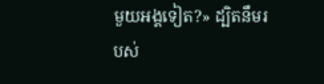មួយអង្គទៀត?» ដ្បិតនឹមរបស់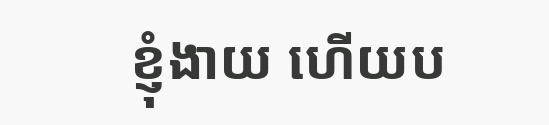ខ្ញុំងាយ ហើយប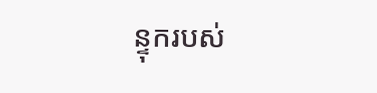ន្ទុករបស់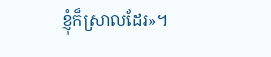ខ្ញុំក៏ស្រាលដែរ»។